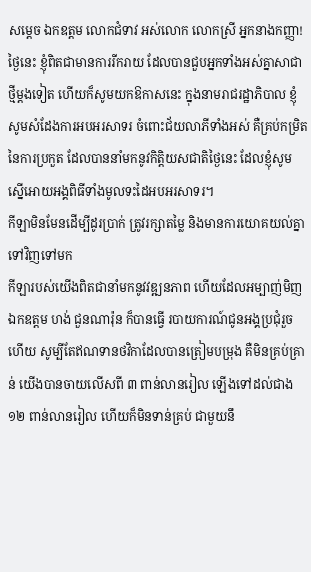សម្តេច ឯកឧត្តម លោកជំទាវ អស់លោក លោកស្រី អ្នកនាងកញ្ញា!
ថ្ងៃនេះ ខ្ញុំពិតជាមានការរីករាយ ដែលបានជួបអ្នកទាំងអស់គ្នាសាជាថ្មីម្តងទៀត ហើយក៏សូមយកឱកាសនេះ ក្នុងនាមរាជរដ្ឋាភិបាល ខ្ញុំសូមសំដែងការអបអរសាទរ ចំពោះជ័យលាភីទាំងអស់ គឺគ្រប់កម្រិតនៃការប្រកួត ដែលបាននាំមកនូវកិត្តិយសជាតិថ្ងៃនេះ ដែលខ្ញុំសូមស្នើអោយអង្គពិធីទាំងមូលទះដៃអបអរសាទរ។
កីឡាមិនមែនដើម្បីដូរប្រាក់ ត្រូវរក្សាតម្លៃ និងមានការយោគយល់គ្នាទៅវិញទៅមក
កីឡារបស់យើងពិតជានាំមកនូវវឌ្ឍនភាព ហើយដែលអម្បាញ់មិញ ឯកឧត្តម ហង់ ជួនណារ៉ុន ក៏បានធ្វើ របាយការណ៍ជូនអង្គប្រជុំរួចហើយ សូម្បីតែឥណទានថវិកាដែលបានត្រៀមបម្រុង គឺមិនគ្រប់គ្រាន់ យើងបានចាយលើសពី ៣ ពាន់លានរៀល ឡើងទៅដល់ជាង ១២ ពាន់លានរៀល ហើយក៏មិនទាន់គ្រប់ ជាមួយនឹ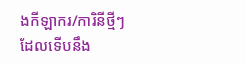ងកីឡាករ/ការិនីថ្មីៗ ដែលទើបនឹង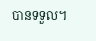បានទទួល។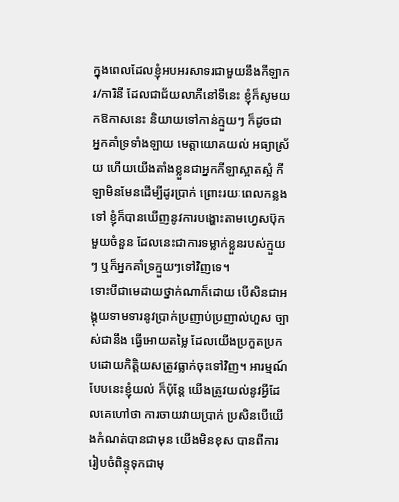ក្នុងពេលដែលខ្ញុំអបអរសាទរជាមួយនឹងកីឡាករ/ការិនី ដែលជាជ័យលាភីនៅទីនេះ ខ្ញុំក៏សូមយកឱកាសនេះ និយាយទៅកាន់ក្មួយៗ ក៏ដូចជា អ្នកគាំទ្រទាំងឡាយ មេត្តាយោគយល់ អធ្យាស្រ័យ ហើយយើងតាំងខ្លួនជាអ្នកកីឡាស្អាតស្អំ កីឡាមិនមែនដើម្បីដូរប្រាក់ ព្រោះរយៈពេលកន្លងទៅ ខ្ញុំក៏បានឃើញនូវការបង្ហោះតាមហ្វេសប៊ុកមួយចំនួន ដែលនេះជាការទម្លាក់ខ្លួនរបស់ក្មួយៗ ឬក៏អ្នកគាំទ្រក្មួយៗទៅវិញទេ។
ទោះបីជាមេដាយថ្នាក់ណាក៏ដោយ បើសិនជាអង្គុយទាមទារនូវប្រាក់ប្រញាប់ប្រញាល់ហួស ច្បាស់ជានឹង ធ្វើអោយតម្លៃ ដែលយើងប្រកួតប្រកបដោយកិត្តិយសត្រូវធ្លាក់ចុះទៅវិញ។ អារម្មណ៍បែបនេះខ្ញុំយល់ ក៏ប៉ុន្តែ យើងត្រូវយល់នូវអ្វីដែលគេហៅថា ការចាយវាយប្រាក់ ប្រសិនបើយើងកំណត់បានជាមុន យើងមិនខុស បានពីការរៀបចំពិន្ទុទុកជាមុ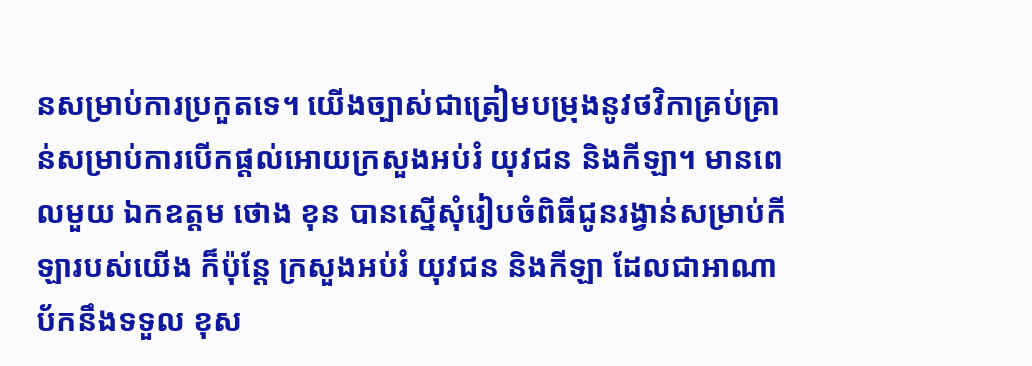នសម្រាប់ការប្រកួតទេ។ យើងច្បាស់ជាត្រៀមបម្រុងនូវថវិកាគ្រប់គ្រាន់សម្រាប់ការបើកផ្តល់អោយក្រសួងអប់រំ យុវជន និងកីឡា។ មានពេលមួយ ឯកឧត្តម ថោង ខុន បានស្នើសុំរៀបចំពិធីជូនរង្វាន់សម្រាប់កីឡារបស់យើង ក៏ប៉ុន្តែ ក្រសួងអប់រំ យុវជន និងកីឡា ដែលជាអាណាប័កនឹងទទួល ខុស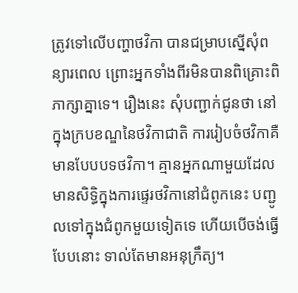ត្រូវទៅលើបញ្ហាថវិកា បានជម្រាបស្នើសុំពន្យារពេល ព្រោះអ្នកទាំងពីរមិនបានពិគ្រោះពិភាក្សាគ្នាទេ។ រឿងនេះ សុំបញ្ជាក់ជូនថា នៅក្នុងក្របខណ្ឌនៃថវិកាជាតិ ការរៀបចំថវិកាគឺមានបែបបទថវិកា។ គ្មានអ្នកណាមួយដែលមានសិទ្ធិក្នុងការផ្ទេរថវិកានៅជំពូកនេះ បញ្ជូលទៅក្នុងជំពូកមួយទៀតទេ ហើយបើចង់ធ្វើបែបនោះ ទាល់តែមានអនុក្រឹត្យ។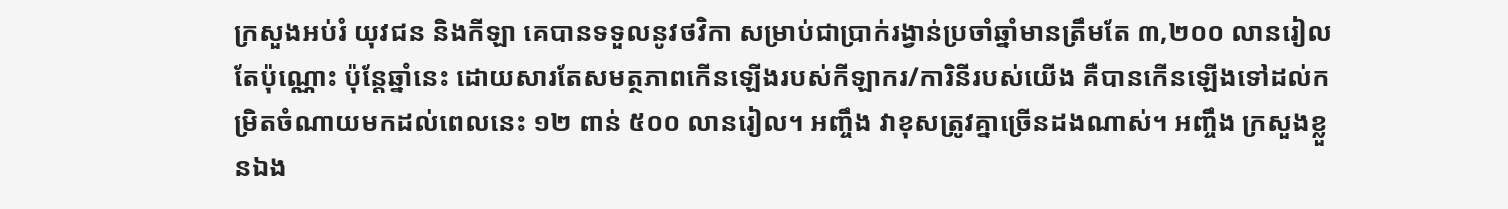ក្រសួងអប់រំ យុវជន និងកីឡា គេបានទទួលនូវថវិកា សម្រាប់ជាប្រាក់រង្វាន់ប្រចាំឆ្នាំមានត្រឹមតែ ៣,២០០ លានរៀល តែប៉ុណ្ណោះ ប៉ុន្តែឆ្នាំនេះ ដោយសារតែសមត្ថភាពកើនឡើងរបស់កីឡាករ/ការិនីរបស់យើង គឺបានកើនឡើងទៅដល់កម្រិតចំណាយមកដល់ពេលនេះ ១២ ពាន់ ៥០០ លានរៀល។ អញ្ចឹង វាខុសត្រូវគ្នាច្រើនដងណាស់។ អញ្ចឹង ក្រសួងខ្លួនឯង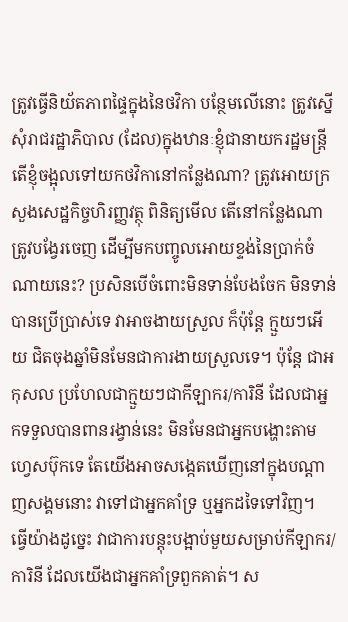ត្រូវធ្វើនិយ័តភាពផ្ទៃក្នុងនៃថវិកា បន្ថែមលើនោះ ត្រូវស្នើសុំរាជរដ្ឋាភិបាល (ដែល)ក្នុងឋានៈខ្ញុំជានាយករដ្ឋមន្ត្រី តើខ្ញុំចង្អុលទៅយកថវិកានៅកន្លែងណា? ត្រូវអោយក្រសួងសេដ្ឋកិច្ចហិរញ្ញវត្ថុ ពិនិត្យមើល តើនៅកន្លែងណាត្រូវបង្វែរចេញ ដើម្បីមកបញ្ចូលអោយខ្ទង់នៃប្រាក់ចំណាយនេះ? ប្រសិនបើចំពោះមិនទាន់បែងចែក មិនទាន់បានប្រើប្រាស់ទេ វាអាចងាយស្រួល ក៏ប៉ុន្តែ ក្មួយៗអើយ ជិតចុងឆ្នាំមិនមែនជាការងាយស្រួលទេ។ ប៉ុន្តែ ជាអកុសល ប្រហែលជាក្មួយៗជាកីឡាករ/ការិនី ដែលជាអ្នកទទួលបានពានរង្វាន់នេះ មិនមែនជាអ្នកបង្ហោះតាមហ្វេសប៊ុកទេ តែយើងអាចសង្កេតឃើញនៅក្នុងបណ្តាញសង្គមនោះ វាទៅជាអ្នកគាំទ្រ ឬអ្នកដទៃទៅវិញ។
ធ្វើយ៉ាងដូច្នេះ វាជាការបន្តុះបង្អាប់មួយសម្រាប់កីឡាករ/ការិនី ដែលយើងជាអ្នកគាំទ្រពួកគាត់។ ស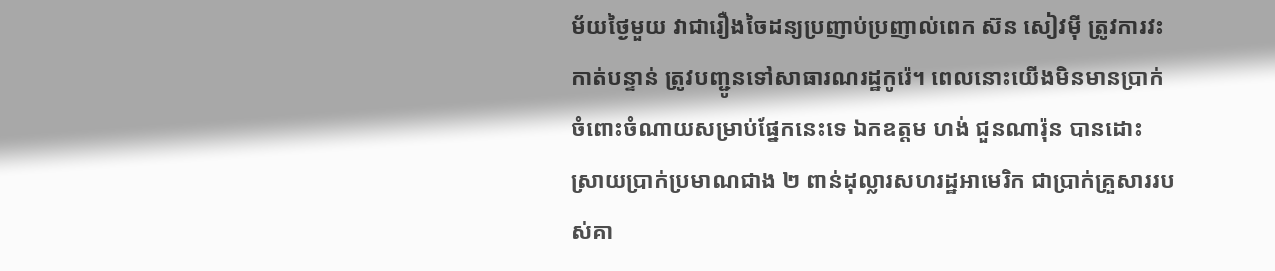ម័យថ្ងៃមួយ វាជារឿងចៃដន្យប្រញាប់ប្រញាល់ពេក ស៊ន សៀវម៉ី ត្រូវការវះកាត់បន្ទាន់ ត្រូវបញ្ជូនទៅសាធារណរដ្ឋកូរ៉េ។ ពេលនោះយើងមិនមានប្រាក់ ចំពោះចំណាយសម្រាប់ផ្នែកនេះទេ ឯកឧត្តម ហង់ ជួនណារ៉ុន បានដោះស្រាយប្រាក់ប្រមាណជាង ២ ពាន់ដុល្លារសហរដ្ឋអាមេរិក ជាប្រាក់គ្រួសាររបស់គា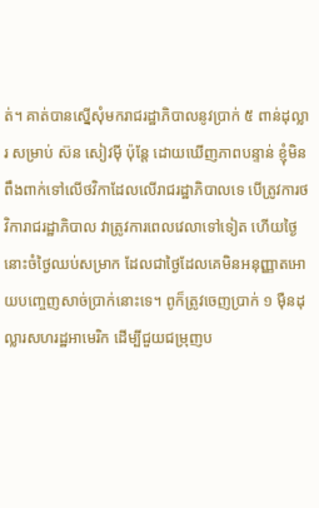ត់។ គាត់បានស្នើសុំមករាជរដ្ឋាភិបាលនូវប្រាក់ ៥ ពាន់ដុល្លារ សម្រាប់ ស៊ន សៀវម៉ី ប៉ុន្តែ ដោយឃើញភាពបន្ទាន់ ខ្ញុំមិនពឹងពាក់ទៅលើថវិកាដែលលើរាជរដ្ឋាភិបាលទេ បើត្រូវការថវិការាជរដ្ឋាភិបាល វាត្រូវការពេលវេលាទៅទៀត ហើយថ្ងៃនោះចំថ្ងៃឈប់សម្រាក ដែលជាថ្ងៃដែលគេមិនអនុញ្ញាតអោយបញ្ចេញសាច់ប្រាក់នោះទេ។ ពូក៏ត្រូវចេញប្រាក់ ១ ម៉ឺនដុល្លារសហរដ្ឋអាមេរិក ដើម្បីជួយជម្រុញប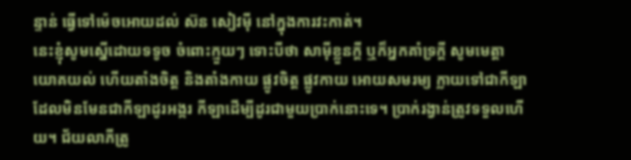ន្ទាន់ ធ្វើទៅម៉េចអោយដល់ ស៊ន សៀវម៉ី នៅក្នុងការវះកាត់។
នេះខ្ញុំសូមស្នើដោយទទូច ចំពោះក្មួយៗ ទោះបីថា សាម៉ីខ្លួនក្តី ឬក៏អ្នកគាំទ្រក្តី សូមមេត្តាយោគយល់ ហើយតាំងចិត្ត និងតាំងកាយ ផ្លូវចិត្ត ផ្លូវកាយ អោយសមរម្យ ក្លាយទៅជាកីឡា ដែលមិនមែនជាកីឡាដូរអង្ករ កីឡាដើម្បីដូរជាមួយប្រាក់នោះទេ។ ប្រាក់រង្វាន់ត្រូវទទួលហើយ។ ជ័យលាភីត្រូ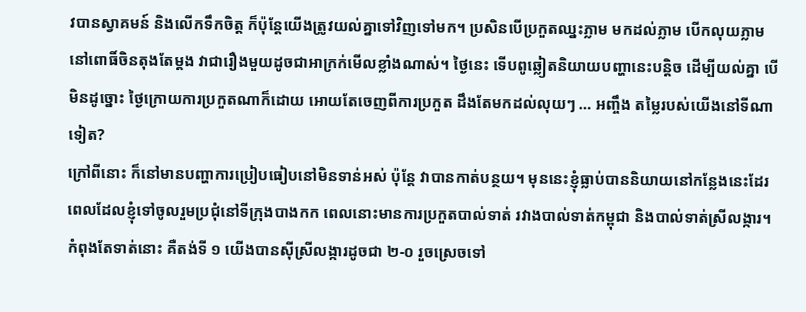វបានស្វាគមន៍ និងលើកទឹកចិត្ត ក៏ប៉ុន្តែយើងត្រូវយល់គ្នាទៅវិញទៅមក។ ប្រសិនបើប្រកួតឈ្នះភ្លាម មកដល់ភ្លាម បើកលុយភ្លាម នៅពោធិ៍ចិនតុងតែម្តង វាជារឿងមួយដូចជាអាក្រក់មើលខ្លាំងណាស់។ ថ្ងៃនេះ ទើបពូឆ្លៀតនិយាយបញ្ហានេះបន្តិច ដើម្បីយល់គ្នា បើមិនដូច្នោះ ថ្ងៃក្រោយការប្រកួតណាក៏ដោយ អោយតែចេញពីការប្រកួត ដឹងតែមកដល់លុយៗ … អញ្ចឹង តម្លៃរបស់យើងនៅទីណាទៀត?
ក្រៅពីនោះ ក៏នៅមានបញ្ហាការប្រៀបធៀបនៅមិនទាន់អស់ ប៉ុន្តែ វាបានកាត់បន្ថយ។ មុននេះខ្ញុំធ្លាប់បាននិយាយនៅកន្លែងនេះដែរ ពេលដែលខ្ញុំទៅចូលរួមប្រជុំនៅទីក្រុងបាងកក ពេលនោះមានការប្រកួតបាល់ទាត់ រវាងបាល់ទាត់កម្ពុជា និងបាល់ទាត់ស្រីលង្ការ។ កំពុងតែទាត់នោះ គឺតង់ទី ១ យើងបានស៊ីស្រីលង្ការដូចជា ២-០ រួចស្រេចទៅ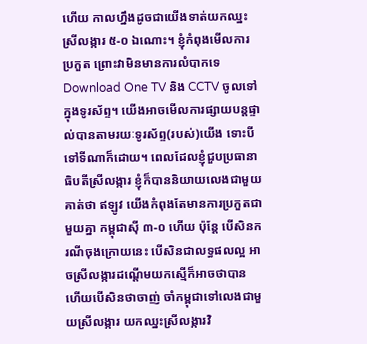ហើយ កាលហ្នឹងដូចជាយើងទាត់យកឈ្នះស្រីលង្ការ ៥-០ ឯណោះ។ ខ្ញុំកំពុងមើលការប្រកួត ព្រោះវាមិនមានការលំបាកទេ Download One TV និង CCTV ចូលទៅក្នុងទូរស័ព្ទ។ យើងអាចមើលការផ្សាយបន្តផ្ទាល់បានតាមរយៈទូរស័ព្ទ(របស់)យើង ទោះបីទៅទីណាក៏ដោយ។ ពេលដែលខ្ញុំជួបប្រធានាធិបតីស្រីលង្ការ ខ្ញុំក៏បាននិយាយលេងជាមួយគាត់ថា ឥឡូវ យើងកំពុងតែមានការប្រកួតជាមួយគ្នា កម្ពុជាស៊ី ៣-០ ហើយ ប៉ុន្តែ បើសិនករណីចុងក្រោយនេះ បើសិនជាលទ្ធផលល្អ អាចស្រីលង្ការដណ្តើមយកស្មើក៏អាចថាបាន ហើយបើសិនថាចាញ់ ចាំកម្ពុជាទៅលេងជាមួយស្រីលង្ការ យកឈ្នះស្រីលង្ការវិ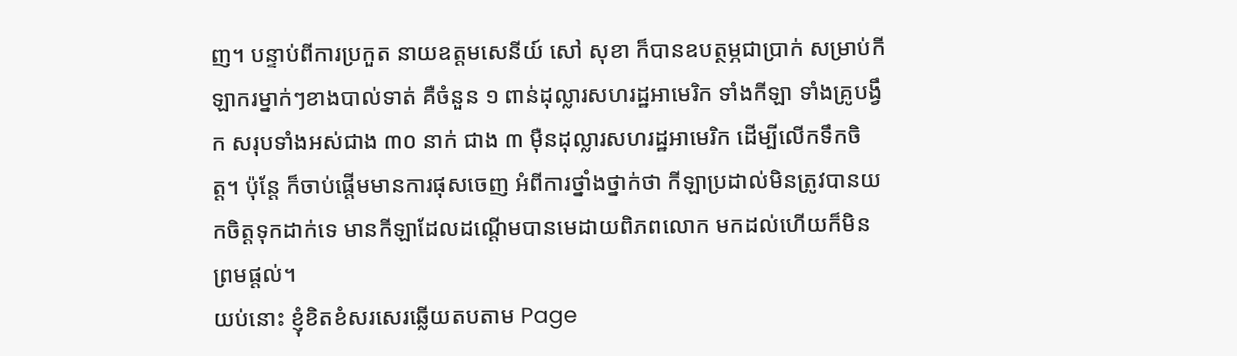ញ។ បន្ទាប់ពីការប្រកួត នាយឧត្តមសេនីយ៍ សៅ សុខា ក៏បានឧបត្ថម្ភជាប្រាក់ សម្រាប់កីឡាករម្នាក់ៗខាងបាល់ទាត់ គឺចំនួន ១ ពាន់ដុល្លារសហរដ្ឋអាមេរិក ទាំងកីឡា ទាំងគ្រូបង្វឹក សរុបទាំងអស់ជាង ៣០ នាក់ ជាង ៣ ម៉ឺនដុល្លារសហរដ្ឋអាមេរិក ដើម្បីលើកទឹកចិត្ត។ ប៉ុន្តែ ក៏ចាប់ផ្តើមមានការផុសចេញ អំពីការថ្នាំងថ្នាក់ថា កីឡាប្រដាល់មិនត្រូវបានយកចិត្តទុកដាក់ទេ មានកីឡាដែលដណ្តើមបានមេដាយពិភពលោក មកដល់ហើយក៏មិនព្រមផ្តល់។
យប់នោះ ខ្ញុំខិតខំសរសេរឆ្លើយតបតាម Page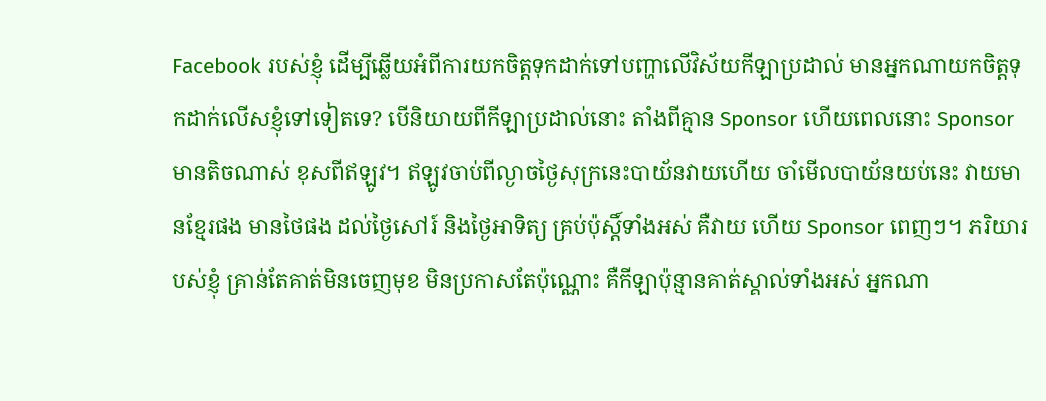Facebook របស់ខ្ញុំ ដើម្បីឆ្លើយអំពីការយកចិត្តទុកដាក់ទៅបញ្ហាលើវិស័យកីឡាប្រដាល់ មានអ្នកណាយកចិត្តទុកដាក់លើសខ្ញុំទៅទៀតទេ? បើនិយាយពីកីឡាប្រដាល់នោះ តាំងពីគ្មាន Sponsor ហើយពេលនោះ Sponsor មានតិចណាស់ ខុសពីឥឡូវ។ ឥឡូវចាប់ពីល្ងាចថ្ងៃសុក្រនេះបាយ័នវាយហើយ ចាំមើលបាយ័នយប់នេះ វាយមានខ្មែរផង មានថៃផង ដល់ថ្ងៃសៅរ៍ និងថ្ងៃអាទិត្យ គ្រប់ប៉ុស្តិ៍ទាំងអស់ គឺវាយ ហើយ Sponsor ពេញៗ។ ភរិយារបស់ខ្ញុំ គ្រាន់តែគាត់មិនចេញមុខ មិនប្រកាសតែប៉ុណ្ណោះ គឺកីឡាប៉ុន្មានគាត់ស្គាល់ទាំងអស់ អ្នកណា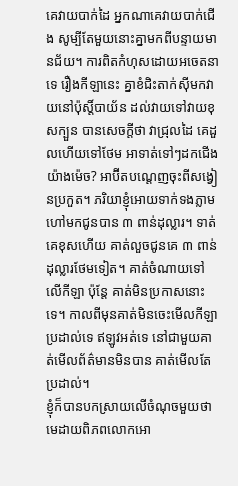គេវាយបាក់ដៃ អ្នកណាគេវាយបាក់ជើង សូម្បីតែមួយនោះគ្នាមកពីបន្ទាយមានជ័យ។ ការពិតកំហុសដោយអចេតនាទេ រឿងកីឡានេះ គ្នាខំជិះតាក់ស៊ីមកវាយនៅប៉ុស្តិ៍បាយ័ន ដល់វាយទៅវាយខុសក្បួន បានសេចក្តីថា វាជ្រុលដៃ គេដួលហើយទៅថែម អាទាត់ទៅៗដកជើងយ៉ាងម៉េច? អាប៊ីតបណ្តេញចុះពីសង្វៀនប្រកួត។ ភរិយាខ្ញុំអោយទាក់ទងភ្លាម ហៅមកជូនបាន ៣ ពាន់ដុល្លារ។ ទាត់គេខុសហើយ គាត់លួចជូនគេ ៣ ពាន់ដុល្លារថែមទៀត។ គាត់ចំណាយទៅលើកីឡា ប៉ុន្តែ គាត់មិនប្រកាសនោះទេ។ កាលពីមុនគាត់មិនចេះមើលកីឡាប្រដាល់ទេ ឥឡូវអត់ទេ នៅជាមួយគាត់មើលព័ត៌មានមិនបាន គាត់មើលតែប្រដាល់។
ខ្ញុំក៏បានបកស្រាយលើចំណុចមួយថា មេដាយពិភពលោកអោ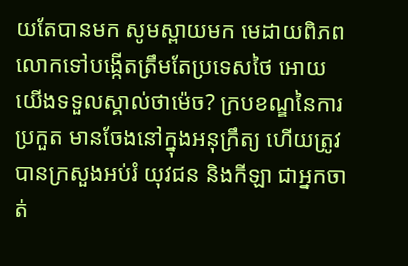យតែបានមក សូមស្ពាយមក មេដាយពិភពលោកទៅបង្កើតត្រឹមតែប្រទេសថៃ អោយយើងទទួលស្គាល់ថាម៉េច? ក្របខណ្ឌនៃការប្រកួត មានចែងនៅក្នុងអនុក្រឹត្យ ហើយត្រូវបានក្រសួងអប់រំ យុវជន និងកីឡា ជាអ្នកចាត់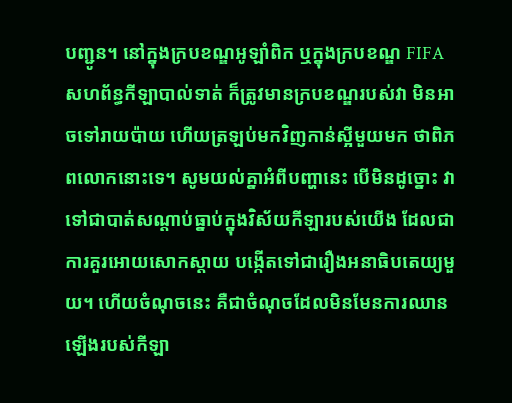បញ្ជូន។ នៅក្នុងក្របខណ្ឌអូឡាំពិក ឬក្នុងក្របខណ្ឌ FIFA សហព័ន្ធកីឡាបាល់ទាត់ ក៏ត្រូវមានក្របខណ្ឌរបស់វា មិនអាចទៅរាយប៉ាយ ហើយត្រឡប់មកវិញកាន់ស្អីមួយមក ថាពិភពលោកនោះទេ។ សូមយល់គ្នាអំពីបញ្ហានេះ បើមិនដូច្នោះ វាទៅជាបាត់សណ្តាប់ធ្នាប់ក្នុងវិស័យកីឡារបស់យើង ដែលជាការគួរអោយសោកស្តាយ បង្កើតទៅជារឿងអនាធិបតេយ្យមួយ។ ហើយចំណុចនេះ គឺជាចំណុចដែលមិនមែនការឈានឡើងរបស់កីឡា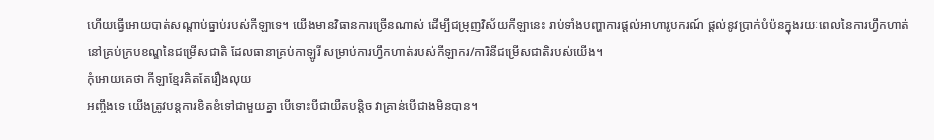ហើយធ្វើអោយបាត់សណ្តាប់ធ្នាប់របស់កីឡាទេ។ យើងមានវិធានការច្រើនណាស់ ដើម្បីជម្រុញវិស័យកីឡានេះ រាប់ទាំងបញ្ហាការផ្តល់អាហារូបករណ៍ ផ្តល់នូវប្រាក់បំប៉នក្នុងរយៈពេលនៃការហ្វឹកហាត់ នៅគ្រប់ក្របខណ្ឌនៃជម្រើសជាតិ ដែលធានាគ្រប់កាឡូរី សម្រាប់ការហ្វឹកហាត់របស់កីឡាករ/ការិនីជម្រើសជាតិរបស់យើង។
កុំអោយគេថា កីឡាខ្មែរគិតតែរឿងលុយ
អញ្ចឹងទេ យើងត្រូវបន្តការខិតខំទៅជាមួយគ្នា បើទោះបីជាយឺតបន្តិច វាគ្រាន់បើជាងមិនបាន។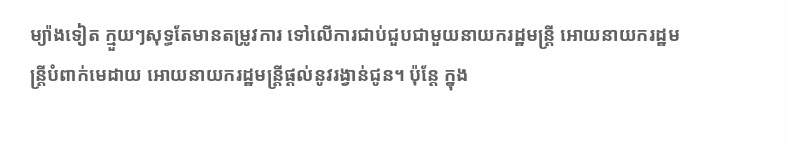ម្យ៉ាងទៀត ក្មួយៗសុទ្ធតែមានតម្រូវការ ទៅលើការជាប់ជួបជាមួយនាយករដ្ឋមន្រ្តី អោយនាយករដ្ឋមន្រ្តីបំពាក់មេដាយ អោយនាយករដ្ឋមន្រ្តីផ្តល់នូវរង្វាន់ជូន។ ប៉ុន្តែ ក្នុង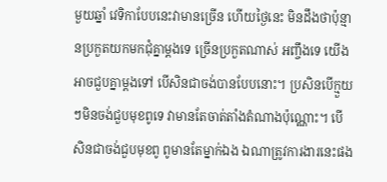មួយឆ្នាំ វេទិកាបែបនេះវាមានច្រើន ហើយថ្ងៃនេះ មិនដឹងថាប៉ុន្មានប្រកួតយកមកជុំគ្នាម្តងទេ ច្រើនប្រកួតណាស់ អញ្ចឹងទេ យើងអាចជួបគ្នាម្តងទៅ បើសិនជាចង់បានបែបនោះ។ ប្រសិនបើក្មួយៗមិនចង់ជួបមុខពូទេ វាមានតែចាត់តាំងតំណាងប៉ុណ្ណោះ។ បើសិនជាចង់ជួបមុខពូ ពូមានតែម្នាក់ឯង ឯណាត្រូវការងារនេះផង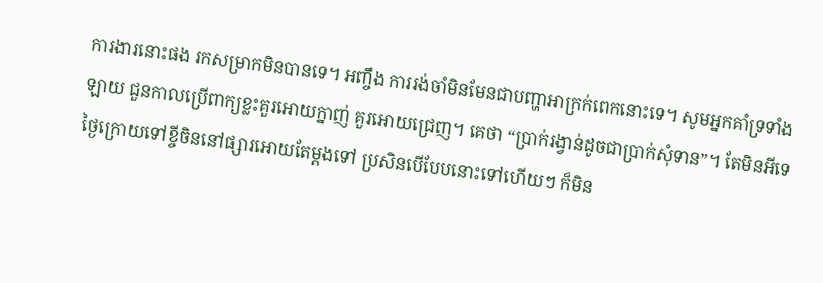ការងារនោះផង រកសម្រាកមិនបានទេ។ អញ្ចឹង ការរង់ចាំមិនមែនជាបញ្ហាអាក្រក់ពេកនោះទេ។ សូមអ្នកគាំទ្រទាំងឡាយ ជួនកាលប្រើពាក្យខ្លះគួរអោយក្នាញ់ គួរអោយជ្រេញ។ គេថា “ប្រាក់រង្វាន់ដូចជាប្រាក់សុំទាន”។ តែមិនអីទេ ថ្ងៃក្រោយទៅខ្ចីចិននៅផ្សារអោយតែម្តងទៅ ប្រសិនបើបែបនោះទៅហើយៗ ក៏មិន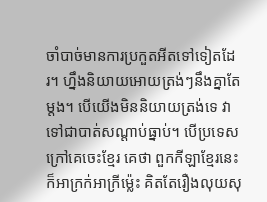ចាំបាច់មានការប្រកួតអីតទៅទៀតដែរ។ ហ្នឹងនិយាយអោយត្រង់ៗនឹងគ្នាតែម្តង។ បើយើងមិននិយាយត្រង់ទេ វាទៅជាបាត់សណ្តាប់ធ្នាប់។ បើប្រទេសក្រៅគេចេះខ្មែរ គេថា ពួកកីឡាខ្មែរនេះក៏អាក្រក់អាក្រីម្ល៉េះ គិតតែរឿងលុយសុ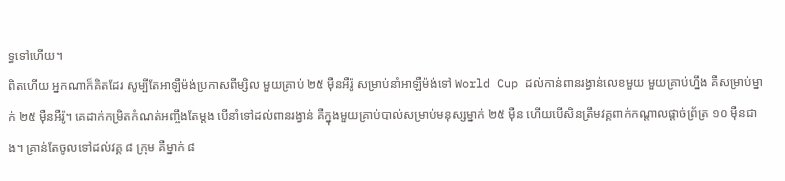ទ្ធទៅហើយ។
ពិតហើយ អ្នកណាក៏គិតដែរ សូម្បីតែអាឡឺម៉ង់ប្រកាសពីម្សិល មួយគ្រាប់ ២៥ ម៉ឺនអឺរ៉ូ សម្រាប់នាំអាឡឺម៉ង់ទៅ World Cup ដល់កាន់ពានរង្វាន់លេខមួយ មួយគ្រាប់ហ្នឹង គឺសម្រាប់ម្នាក់ ២៥ ម៉ឺនអឺរ៉ូ។ គេដាក់កម្រិតកំណត់អញ្ចឹងតែម្តង បើនាំទៅដល់ពានរង្វាន់ គឺក្នុងមួយគ្រាប់បាល់សម្រាប់មនុស្សម្នាក់ ២៥ ម៉ឺន ហើយបើសិនត្រឹមវគ្គពាក់កណ្តាលផ្តាច់ព្រ័ត្រ ១០ ម៉ឺនជាង។ គ្រាន់តែចូលទៅដល់វគ្គ ៨ ក្រុម គឺម្នាក់ ៨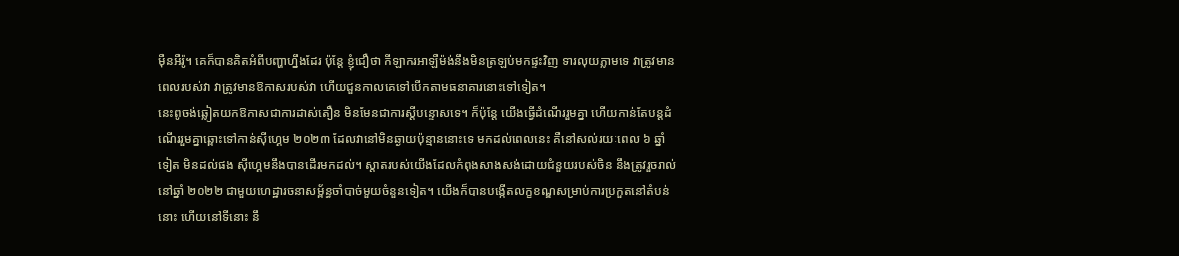ម៉ឺនអឺរ៉ូ។ គេក៏បានគិតអំពីបញ្ហាហ្នឹងដែរ ប៉ុន្តែ ខ្ញុំជឿថា កីឡាករអាឡឺម៉ង់នឹងមិនត្រឡប់មកផ្ទះវិញ ទារលុយភ្លាមទេ វាត្រូវមានពេលរបស់វា វាត្រូវមានឱកាសរបស់វា ហើយជួនកាលគេទៅបើកតាមធនាគារនោះទៅទៀត។
នេះពូចង់ឆ្លៀតយកឱកាសជាការដាស់តឿន មិនមែនជាការស្តីបន្ទោសទេ។ ក៏ប៉ុន្តែ យើងធ្វើដំណើររួមគ្នា ហើយកាន់តែបន្តដំណើររួមគ្នាឆ្ពោះទៅកាន់ស៊ីហ្គេម ២០២៣ ដែលវានៅមិនឆ្ងាយប៉ុន្មាននោះទេ មកដល់ពេលនេះ គឺនៅសល់រយៈពេល ៦ ឆ្នាំទៀត មិនដល់ផង ស៊ីហ្គេមនឹងបានដើរមកដល់។ ស្តាតរបស់យើងដែលកំពុងសាងសង់ដោយជំនួយរបស់ចិន នឹងត្រូវរួចរាល់នៅឆ្នាំ ២០២២ ជាមួយហេដ្ឋារចនាសម្ព័ន្ធចាំបាច់មួយចំនួនទៀត។ យើងក៏បានបង្កើតលក្ខខណ្ឌសម្រាប់ការប្រកួតនៅតំបន់នោះ ហើយនៅទីនោះ នឹ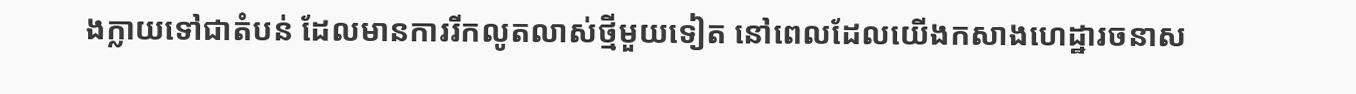ងក្លាយទៅជាតំបន់ ដែលមានការរីកលូតលាស់ថ្មីមួយទៀត នៅពេលដែលយើងកសាងហេដ្ឋារចនាស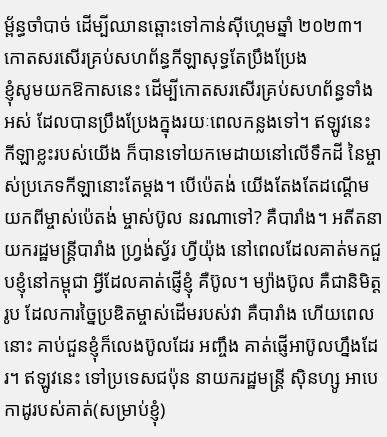ម្ព័ន្ធចាំបាច់ ដើម្បីឈានឆ្ពោះទៅកាន់ស៊ីហ្គេមឆ្នាំ ២០២៣។
កោតសរសើរគ្រប់សហព័ន្ធកីឡាសុទ្ធតែប្រឹងប្រែង
ខ្ញុំសូមយកឱកាសនេះ ដើម្បីកោតសរសើរគ្រប់សហព័ន្ធទាំងអស់ ដែលបានប្រឹងប្រែងក្នុងរយៈពេលកន្លងទៅ។ ឥឡូវនេះ កីឡាខ្លះរបស់យើង ក៏បានទៅយកមេដាយនៅលើទឹកដី នៃម្ចាស់ប្រភេទកីឡានោះតែម្តង។ បើប៉េតង់ យើងតែងតែដណ្តើមយកពីម្ចាស់ប៉េតង់ ម្ចាស់ប៊ូល នរណាទៅ? គឺបារាំង។ អតីតនាយករដ្ឋមន្រ្តីបារាំង ហ្វ្រង់ស្វ័រ ហ្វីយ៉ុង នៅពេលដែលគាត់មកជួបខ្ញុំនៅកម្ពុជា អ្វីដែលគាត់ផ្ញើខ្ញុំ គឺប៊ូល។ ម្យ៉ាងប៊ូល គឺជានិមិត្តរូប ដែលការច្នៃប្រឌិតម្ចាស់ដើមរបស់វា គឺបារាំង ហើយពេលនោះ គាប់ជួនខ្ញុំក៏លេងប៊ូលដែរ អញ្ចឹង គាត់ផ្ញើអាប៊ូលហ្នឹងដែរ។ ឥឡូវនេះ ទៅប្រទេសជប៉ុន នាយករដ្ឋមន្រ្តី ស៊ិនហ្សូ អាបេ កាដូរបស់គាត់(សម្រាប់ខ្ញុំ)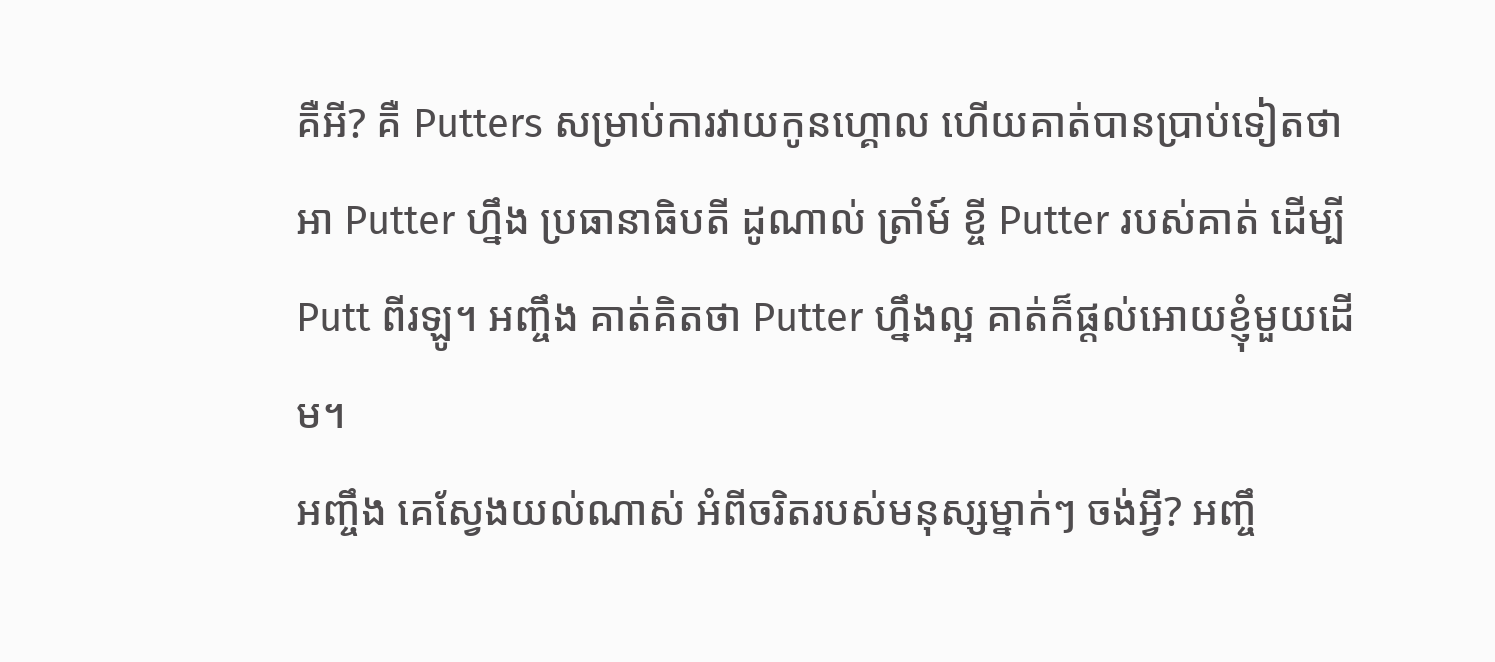គឺអី? គឺ Putters សម្រាប់ការវាយកូនហ្គោល ហើយគាត់បានប្រាប់ទៀតថា អា Putter ហ្នឹង ប្រធានាធិបតី ដូណាល់ ត្រាំម៍ ខ្ចី Putter របស់គាត់ ដើម្បី Putt ពីរឡូ។ អញ្ចឹង គាត់គិតថា Putter ហ្នឹងល្អ គាត់ក៏ផ្តល់អោយខ្ញុំមួយដើម។
អញ្ចឹង គេស្វែងយល់ណាស់ អំពីចរិតរបស់មនុស្សម្នាក់ៗ ចង់អ្វី? អញ្ចឹ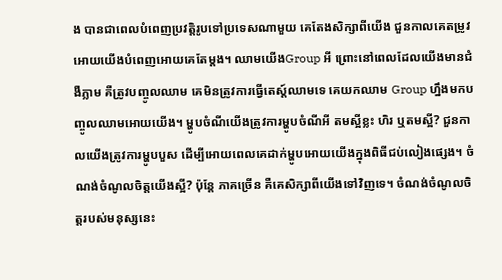ង បានជាពេលបំពេញប្រវត្តិរូបទៅប្រទេសណាមួយ គេតែងសិក្សាពីយើង ជួនកាលគេតម្រូវអោយយើងបំពេញអោយគេតែម្តង។ ឈាមយើងGroup អី ព្រោះនៅពេលដែលយើងមានជំងឺភ្លាម គឺត្រូវបញ្ចូលឈាម គេមិនត្រូវការធ្វើតេស្ត៍ឈាមទេ គេយកឈាម Group ហ្នឹងមកបញ្ចូលឈាមអោយយើង។ ម្ហូបចំណីយើងត្រូវការម្ហូបចំណីអី តមស្អីខ្លះ ហិរ ឬតមស្អី? ជួនកាលយើងត្រូវការម្ហូបបួស ដើម្បីអោយពេលគេដាក់ម្ហូបអោយយើងក្នុងពិធីជប់លៀងផ្សេង។ ចំណង់ចំណូលចិត្តយើងស្អី? ប៉ុន្តែ ភាគច្រើន គឺគេសិក្សាពីយើងទៅវិញទេ។ ចំណង់ចំណូលចិត្តរបស់មនុស្សនេះ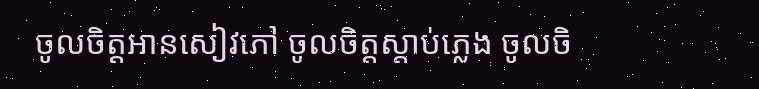ចូលចិត្តអានសៀវភៅ ចូលចិត្តស្តាប់ភ្លេង ចូលចិ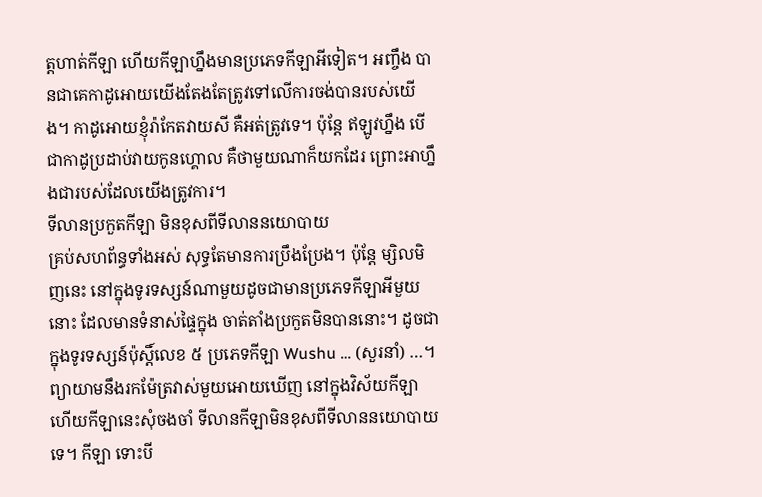ត្តហាត់កីឡា ហើយកីឡាហ្នឹងមានប្រភេទកីឡាអីទៀត។ អញ្ចឹង បានជាគេកាដូអោយយើងតែងតែត្រូវទៅលើការចង់បានរបស់យើង។ កាដូអោយខ្ញុំរ៉ាកែតវាយសី គឺអត់ត្រូវទេ។ ប៉ុន្តែ ឥឡូវហ្នឹង បើជាកាដូប្រដាប់វាយកូនហ្គោល គឺថាមួយណាក៏យកដែរ ព្រោះអាហ្នឹងជារបស់ដែលយើងត្រូវការ។
ទីលានប្រកួតកីឡា មិនខុសពីទីលាននយោបាយ
គ្រប់សហព័ន្ធទាំងអស់ សុទ្ធតែមានការប្រឹងប្រែង។ ប៉ុន្តែ ម្សិលមិញនេះ នៅក្នុងទូរទស្សន៍ណាមួយដូចជាមានប្រភេទកីឡាអីមួយនោះ ដែលមានទំនាស់ផ្ទៃក្នុង ចាត់តាំងប្រកួតមិនបាននោះ។ ដូចជាក្នុងទូរទស្សន៍ប៉ុស្តិ៍លេខ ៥ ប្រភេទកីឡា Wushu … (សួរនាំ) …។ ព្យាយាមនឹងរកម៉ែត្រវាស់មួយអោយឃើញ នៅក្នុងវិស័យកីឡា ហើយកីឡានេះសុំចងចាំ ទីលានកីឡាមិនខុសពីទីលាននយោបាយទេ។ កីឡា ទោះបី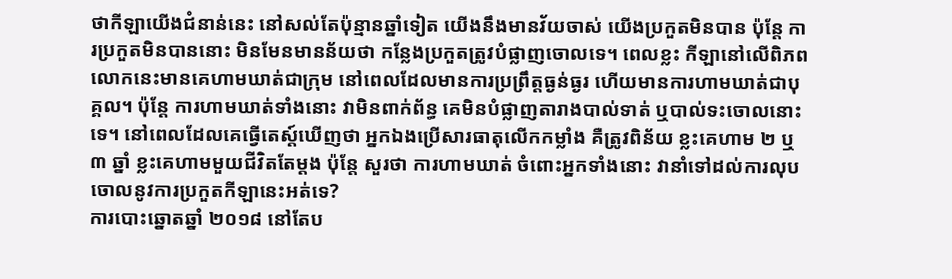ថាកីឡាយើងជំនាន់នេះ នៅសល់តែប៉ុន្មានឆ្នាំទៀត យើងនឹងមានវ័យចាស់ យើងប្រកួតមិនបាន ប៉ុន្តែ ការប្រកួតមិនបាននោះ មិនមែនមានន័យថា កន្លែងប្រកួតត្រូវបំផ្លាញចោលទេ។ ពេលខ្លះ កីឡានៅលើពិភពលោកនេះមានគេហាមឃាត់ជាក្រុម នៅពេលដែលមានការប្រព្រឹត្តធ្ងន់ធ្ងរ ហើយមានការហាមឃាត់ជាបុគ្គល។ ប៉ុន្តែ ការហាមឃាត់ទាំងនោះ វាមិនពាក់ព័ន្ធ គេមិនបំផ្លាញតារាងបាល់ទាត់ ឬបាល់ទះចោលនោះទេ។ នៅពេលដែលគេធ្វើតេស្ត៍ឃើញថា អ្នកឯងប្រើសារធាតុលើកកម្លាំង គឺត្រូវពិន័យ ខ្លះគេហាម ២ ឬ ៣ ឆ្នាំ ខ្លះគេហាមមួយជីវិតតែម្តង ប៉ុន្តែ សួរថា ការហាមឃាត់ ចំពោះអ្នកទាំងនោះ វានាំទៅដល់ការលុបចោលនូវការប្រកួតកីឡានេះអត់ទេ?
ការបោះឆ្នោតឆ្នាំ ២០១៨ នៅតែប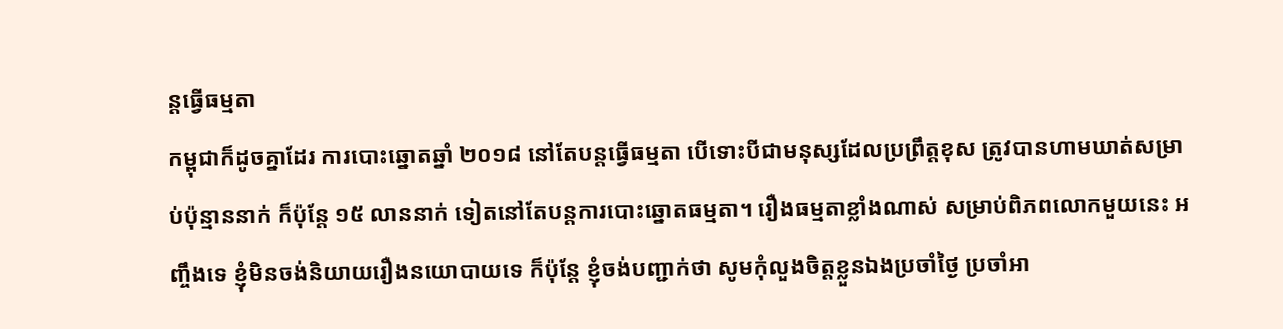ន្តធ្វើធម្មតា
កម្ពុជាក៏ដូចគ្នាដែរ ការបោះឆ្នោតឆ្នាំ ២០១៨ នៅតែបន្តធ្វើធម្មតា បើទោះបីជាមនុស្សដែលប្រព្រឹត្តខុស ត្រូវបានហាមឃាត់សម្រាប់ប៉ុន្មាននាក់ ក៏ប៉ុន្តែ ១៥ លាននាក់ ទៀតនៅតែបន្តការបោះឆ្នោតធម្មតា។ រឿងធម្មតាខ្លាំងណាស់ សម្រាប់ពិភពលោកមួយនេះ អញ្ចឹងទេ ខ្ញុំមិនចង់និយាយរឿងនយោបាយទេ ក៏ប៉ុន្តែ ខ្ញុំចង់បញ្ជាក់ថា សូមកុំលួងចិត្តខ្លួនឯងប្រចាំថ្ងៃ ប្រចាំអា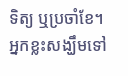ទិត្យ ឬប្រចាំខែ។ អ្នកខ្លះសង្ឃឹមទៅ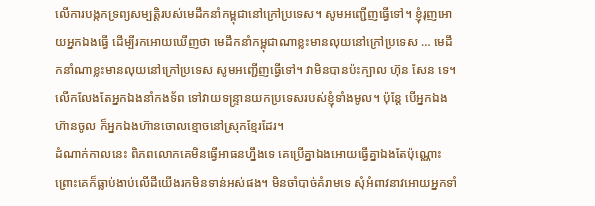លើការបង្កកទ្រព្យសម្បត្តិរបស់មេដឹកនាំកម្ពុជានៅក្រៅប្រទេស។ សូមអញ្ជើញធ្វើទៅ។ ខ្ញុំរុញអោយអ្នកឯងធ្វើ ដើម្បីរកអោយឃើញថា មេដឹកនាំកម្ពុជាណាខ្លះមានលុយនៅក្រៅប្រទេស … មេដឹកនាំណាខ្លះមានលុយនៅក្រៅប្រទេស សូមអញ្ជើញធ្វើទៅ។ វាមិនបានប៉ះក្បាល ហ៊ុន សែន ទេ។ លើកលែងតែអ្នកឯងនាំកងទ័ព ទៅវាយទន្រ្ទានយកប្រទេសរបស់ខ្ញុំទាំងមូល។ ប៉ុន្តែ បើអ្នកឯងហ៊ានចូល ក៏អ្នកឯងហ៊ានចោលខ្មោចនៅស្រុកខ្មែរដែរ។
ដំណាក់កាលនេះ ពិភពលោកគេមិនធ្វើអាធនហ្នឹងទេ គេប្រើគ្នាឯងអោយធ្វើគ្នាឯងតែប៉ុណ្ណោះ ព្រោះគេក៏ធ្លាប់ងាប់លើដីយើងរកមិនទាន់អស់ផង។ មិនចាំបាច់គំរាមទេ សុំអំពាវនាវអោយអ្នកទាំ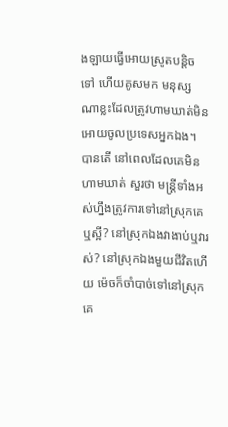ងឡាយធ្វើអោយស្រូតបន្តិចទៅ ហើយគូសមក មនុស្សណាខ្លះដែលត្រូវហាមឃាត់មិនអោយចូលប្រទេសអ្នកឯង។ បានតើ នៅពេលដែលគេមិនហាមឃាត់ សួរថា មន្រ្តីទាំងអស់ហ្នឹងត្រូវការទៅនៅស្រុកគេឬស្អី? នៅស្រុកឯងវាងាប់ឬវារស់? នៅស្រុកឯងមួយជីវិតហើយ ម៉េចក៏ចាំបាច់ទៅនៅស្រុកគេ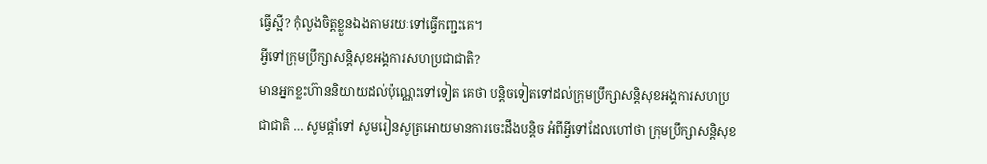ធ្វើស្អី? កុំលួងចិត្តខ្លួនឯងតាមរយៈទៅធ្វើកញ្ជះគេ។
អ្វីទៅក្រុមប្រឹក្សាសន្តិសុខអង្គការសហប្រជាជាតិ?
មានអ្នកខ្លះហ៊ាននិយាយដល់ប៉ុណ្ណេះទៅទៀត គេថា បន្តិចទៀតទៅដល់ក្រុមប្រឹក្សាសន្តិសុខអង្គការសហប្រជាជាតិ … សូមផ្តាំទៅ សូមរៀនសូត្រអោយមានការចេះដឹងបន្តិច អំពីអ្វីទៅដែលហៅថា ក្រុមប្រឹក្សាសន្តិសុខ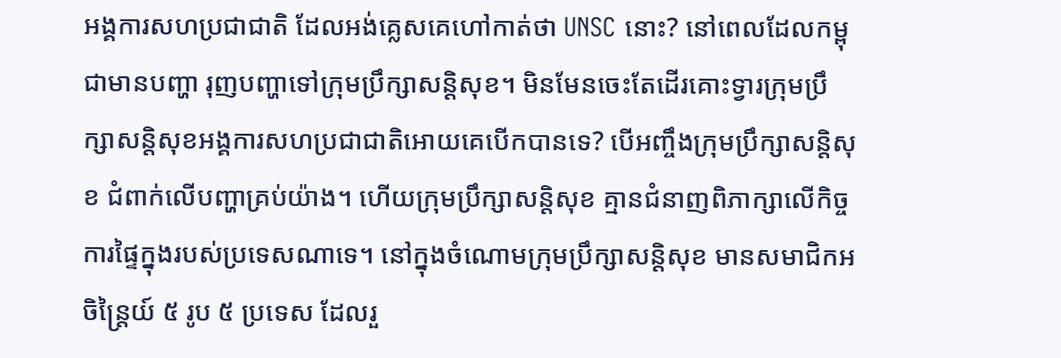អង្គការសហប្រជាជាតិ ដែលអង់គ្លេសគេហៅកាត់ថា UNSC នោះ? នៅពេលដែលកម្ពុជាមានបញ្ហា រុញបញ្ហាទៅក្រុមប្រឹក្សាសន្តិសុខ។ មិនមែនចេះតែដើរគោះទ្វារក្រុមប្រឹក្សាសន្តិសុខអង្គការសហប្រជាជាតិអោយគេបើកបានទេ? បើអញ្ចឹងក្រុមប្រឹក្សាសន្តិសុខ ជំពាក់លើបញ្ហាគ្រប់យ៉ាង។ ហើយក្រុមប្រឹក្សាសន្តិសុខ គ្មានជំនាញពិភាក្សាលើកិច្ចការផ្ទៃក្នុងរបស់ប្រទេសណាទេ។ នៅក្នុងចំណោមក្រុមប្រឹក្សាសន្តិសុខ មានសមាជិកអចិន្រ្តៃយ៍ ៥ រូប ៥ ប្រទេស ដែលរួ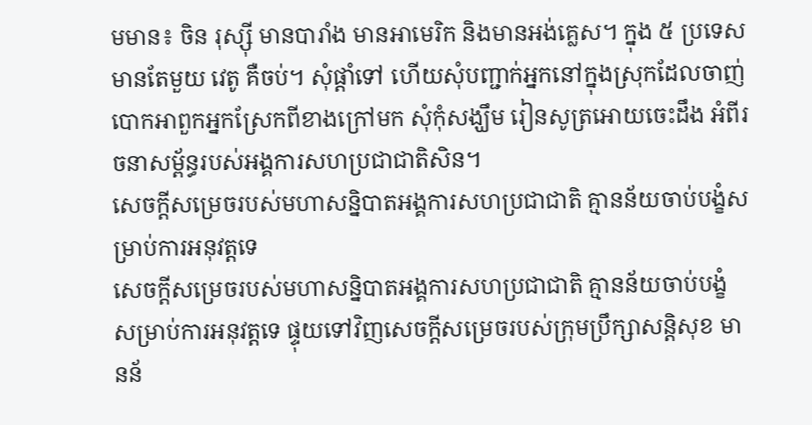មមាន៖ ចិន រុស្ស៊ី មានបារាំង មានអាមេរិក និងមានអង់គ្លេស។ ក្នុង ៥ ប្រទេស មានតែមួយ វេតូ គឺចប់។ សុំផ្តាំទៅ ហើយសុំបញ្ជាក់អ្នកនៅក្នុងស្រុកដែលចាញ់បោកអាពួកអ្នកស្រែកពីខាងក្រៅមក សុំកុំសង្ឃឹម រៀនសូត្រអោយចេះដឹង អំពីរចនាសម្ព័ន្ធរបស់អង្គការសហប្រជាជាតិសិន។
សេចក្តីសម្រេចរបស់មហាសន្និបាតអង្គការសហប្រជាជាតិ គ្មានន័យចាប់បង្ខំសម្រាប់ការអនុវត្តទេ
សេចក្តីសម្រេចរបស់មហាសន្និបាតអង្គការសហប្រជាជាតិ គ្មានន័យចាប់បង្ខំ សម្រាប់ការអនុវត្តទេ ផ្ទុយទៅវិញសេចក្តីសម្រេចរបស់ក្រុមប្រឹក្សាសន្តិសុខ មានន័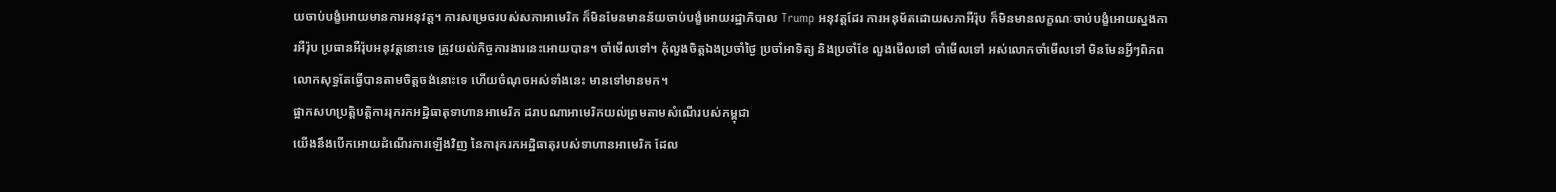យចាប់បង្ខំអោយមានការអនុវត្ត។ ការសម្រេចរបស់សភាអាមេរិក ក៏មិនមែនមានន័យចាប់បង្ខំអោយរដ្ឋាភិបាល Trump អនុវត្តដែរ ការអនុម័តដោយសភាអឺរ៉ុប ក៏មិនមានលក្ខណៈចាប់បង្ខំអោយស្នងការអឺរ៉ុប ប្រធានអឺរ៉ុបអនុវត្តនោះទេ ត្រូវយល់កិច្ចការងារនេះអោយបាន។ ចាំមើលទៅ។ កុំលួងចិត្តឯងប្រចាំថ្ងៃ ប្រចាំអាទិត្យ និងប្រចាំខែ លួងមើលទៅ ចាំមើលទៅ អស់លោកចាំមើលទៅ មិនមែនអ្វីៗពិភពលោកសុទ្ធតែធ្វើបានតាមចិត្តចង់នោះទេ ហើយចំណុចអស់ទាំងនេះ មានទៅមានមក។
ផ្អាកសហប្រត្តិបត្តិការរុករកអដ្ឋិធាតុទាហានអាមេរិក ដរាបណាអាមេរិកយល់ព្រមតាមសំណើរបស់កម្ពុជា
យើងនឹងបើកអោយដំណើរការឡើងវិញ នៃការុករកអដ្ឋិធាតុរបស់ទាហានអាមេរិក ដែល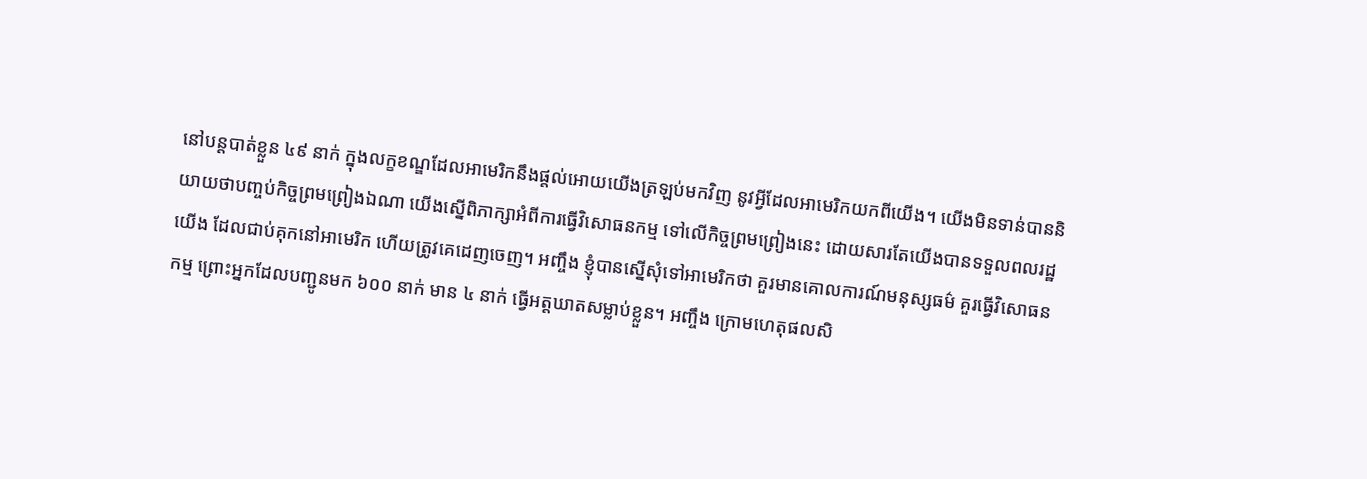នៅបន្តបាត់ខ្លួន ៤៩ នាក់ ក្នុងលក្ខខណ្ឌដែលអាមេរិកនឹងផ្តល់អោយយើងត្រឡប់មកវិញ នូវអ្វីដែលអាមេរិកយកពីយើង។ យើងមិនទាន់បាននិយាយថាបញ្ចប់កិច្ចព្រមព្រៀងឯណា យើងស្នើពិភាក្សាអំពីការធ្វើវិសោធនកម្ម ទៅលើកិច្ចព្រមព្រៀងនេះ ដោយសារតែយើងបានទទួលពលរដ្ឋយើង ដែលជាប់គុកនៅអាមេរិក ហើយត្រូវគេដេញចេញ។ អញ្ចឹង ខ្ញុំបានស្នើសុំទៅអាមេរិកថា គួរមានគោលការណ៍មនុស្សធម៌ គួរធ្វើវិសោធនកម្ម ព្រោះអ្នកដែលបញ្ជូនមក ៦០០ នាក់ មាន ៤ នាក់ ធ្វើអត្តឃាតសម្លាប់ខ្លួន។ អញ្ចឹង ក្រោមហេតុផលសិ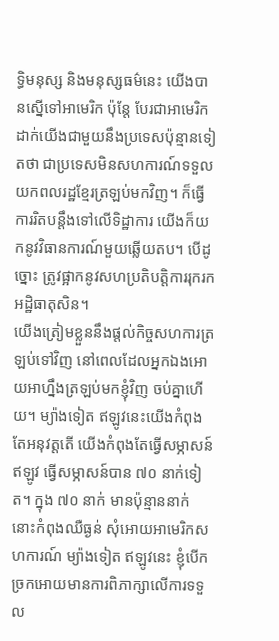ទ្ធិមនុស្ស និងមនុស្សធម៌នេះ យើងបានស្នើទៅអាមេរិក ប៉ុន្តែ បែរជាអាមេរិកដាក់យើងជាមួយនឹងប្រទេសប៉ុន្មានទៀតថា ជាប្រទេសមិនសហការណ៍ទទួលយកពលរដ្ឋខ្មែរត្រឡប់មកវិញ។ ក៏ធ្វើការរិតបន្តឹងទៅលើទិដ្ឋាការ យើងក៏យកនូវវិធានការណ៍មួយឆ្លើយតប។ បើដូច្នោះ ត្រូវផ្អាកនូវសហប្រតិបត្តិការរុករកអដ្ឋិធាតុសិន។
យើងត្រៀមខ្លួននឹងផ្តល់កិច្ចសហការត្រឡប់ទៅវិញ នៅពេលដែលអ្នកឯងអោយអាហ្នឹងត្រឡប់មកខ្ញុំវិញ ចប់គ្នាហើយ។ ម្យ៉ាងទៀត ឥឡូវនេះយើងកំពុងតែអនុវត្តតើ យើងកំពុងតែធ្វើសម្ភាសន៍ ឥឡូវ ធ្វើសម្ភាសន៍បាន ៧០ នាក់ទៀត។ ក្នុង ៧០ នាក់ មានប៉ុន្មាននាក់នោះកំពុងឈឺធ្ងន់ សុំអោយអាមេរិកសហការណ៍ ម្យ៉ាងទៀត ឥឡូវនេះ ខ្ញុំបើកច្រកអោយមានការពិភាក្សាលើការទទួល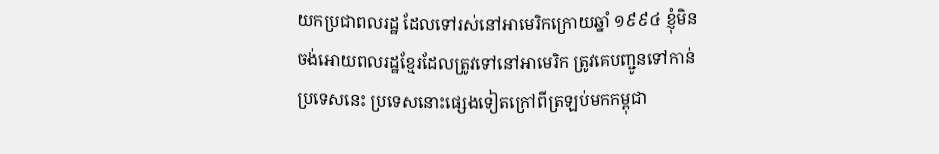យកប្រជាពលរដ្ឋ ដែលទៅរស់នៅអាមេរិកក្រោយឆ្នាំ ១៩៩៤ ខ្ញុំមិនចង់អោយពលរដ្ឋខ្មែរដែលត្រូវទៅនៅអាមេរិក ត្រូវគេបញ្ជូនទៅកាន់ប្រទេសនេះ ប្រទេសនោះផ្សេងទៀតក្រៅពីត្រឡប់មកកម្ពុជា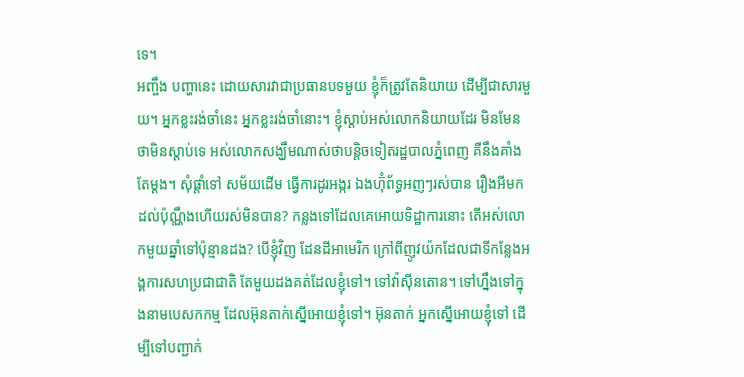ទេ។
អញ្ចឹង បញ្ហានេះ ដោយសារវាជាប្រធានបទមួយ ខ្ញុំក៏ត្រូវតែនិយាយ ដើម្បីជាសារមួយ។ អ្នកខ្លះរង់ចាំនេះ អ្នកខ្លះរង់ចាំនោះ។ ខ្ញុំស្តាប់អស់លោកនិយាយដែរ មិនមែនថាមិនស្តាប់ទេ អស់លោកសង្ឃឹមណាស់ថាបន្តិចទៀតរដ្ឋបាលភ្នំពេញ គឺនឹងគាំងតែម្តង។ សុំផ្តាំទៅ សម័យដើម ធ្វើការដូរអង្ករ ឯងហ៊ុំព័ទ្ធអញៗរស់បាន រឿងអីមកដល់ប៉ុណ្ណឹងហើយរស់មិនបាន? កន្លងទៅដែលគេអោយទិដ្ឋាការនោះ តើអស់លោកមួយឆ្នាំទៅប៉ុន្មានដង? បើខ្ញុំវិញ ដែនដីអាមេរិក ក្រៅពីញូវយ៉កដែលជាទីកន្លែងអង្គការសហប្រជាជាតិ តែមួយដងគត់ដែលខ្ញុំទៅ។ ទៅវ៉ាស៊ីនតោន។ ទៅហ្នឹងទៅក្នុងនាមបេសកកម្ម ដែលអ៊ុនតាក់ស្នើអោយខ្ញុំទៅ។ អ៊ុនតាក់ អ្នកស្នើអោយខ្ញុំទៅ ដើម្បីទៅបញ្ជាក់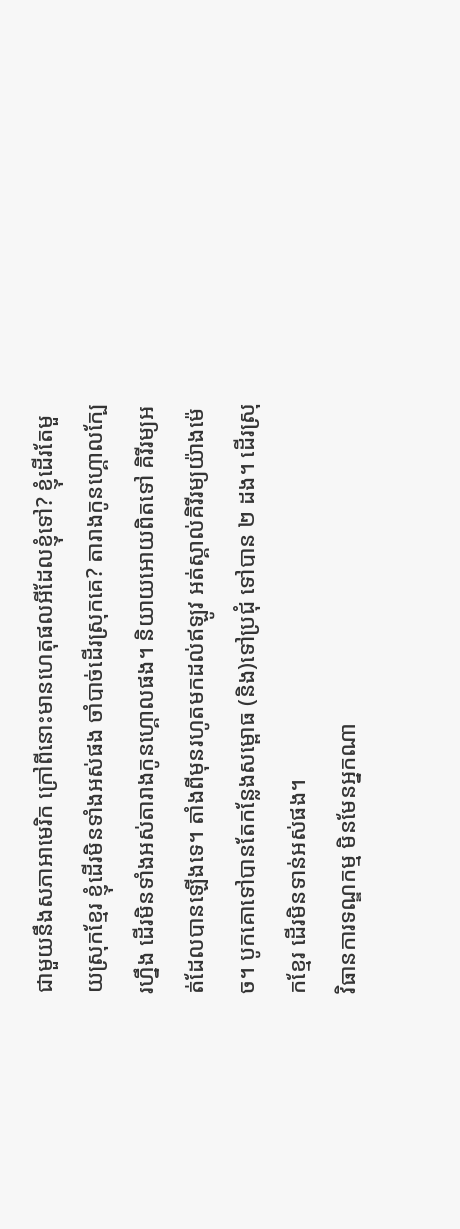ជាមួយនឹងសភាអាមេរិក ក្រៅពីនោះមានហេតុផលអីដែលខ្ញុំទៅ? ខ្ញុំដើរតែមួយស្រុកខ្មែរ ខ្ញុំដើរមិនទាំងអស់ផង ចាំបាច់ដើរស្រុកគេ? តារាងកូនហ្គោលក្បែរហ្នឹង ដើរមិនទាំងអស់តារាងកូនហ្គោលផង។ និយាយអោយពិតទៅ គិរីរម្យអត់ដែលបានឡើងទេ។ តាំងពីមុនរហូតមកដល់ឥឡូវ អត់ស្គាល់គិរីរម្យយ៉ាងម៉េច។ បូកគោទៅបានតែកន្លែងសម្ពោធ (និង)ទៅប្រជុំ ទៅបាន ២ ដង។ ដើរស្រុកខ្មែរ ដើរមិនទាន់អស់ផង។
វិធានការទណ្ឌកម្ម មិនមែនអ្នកណា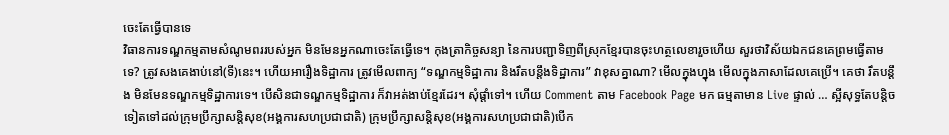ចេះតែធ្វើបានទេ
វិធានការទណ្ឌកម្មតាមសំណូមពររបស់អ្នក មិនមែនអ្នកណាចេះតែធ្វើទេ។ កុងត្រាកិច្ចសន្យា នៃការបញ្ជាទិញពីស្រុកខ្មែរបានចុះហត្ថលេខារួចហើយ សួរថាវិស័យឯកជនគេព្រមធ្វើតាមទេ? ត្រូវសងគេងាប់នៅ(ទី)នេះ។ ហើយអារឿងទិដ្ឋាការ ត្រូវមើលពាក្យ “ទណ្ឌកម្មទិដ្ឋាការ និងរឹតបន្តឹងទិដ្ឋាការ” វាខុសគ្នាណា? មើលក្នុងហ្នុង មើលក្នុងភាសាដែលគេប្រើ។ គេថា រឹតបន្តឹង មិនមែនទណ្ឌកម្មទិដ្ឋាការទេ។ បើសិនជាទណ្ឌកម្មទិដ្ឋាការ ក៏វាអត់ងាប់ខ្មែរដែរ។ សុំផ្តាំទៅ។ ហើយ Comment តាម Facebook Page មក ធម្មតាមាន Live ផ្ទាល់ … ស្អីសុទ្ធតែបន្តិចទៀតទៅដល់ក្រុមប្រឹក្សាសន្តិសុខ(អង្គការសហប្រជាជាតិ) ក្រុមប្រឹក្សាសន្តិសុខ(អង្គការសហប្រជាជាតិ)បើក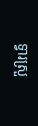ទ្វារស្រួ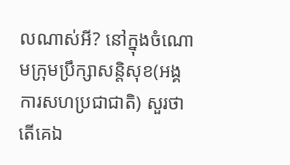លណាស់អី? នៅក្នុងចំណោមក្រុមប្រឹក្សាសន្តិសុខ(អង្គការសហប្រជាជាតិ) សួរថា តើគេឯ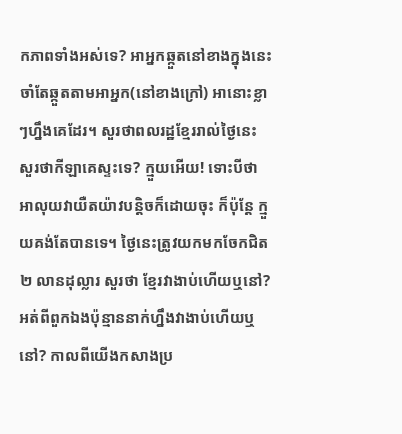កភាពទាំងអស់ទេ? អាអ្នកឆ្កួតនៅខាងក្នុងនេះចាំតែឆ្កួតតាមអាអ្នក(នៅខាងក្រៅ) អានោះខ្លាៗហ្នឹងគេដែរ។ សួរថាពលរដ្ឋខ្មែររាល់ថ្ងៃនេះ សួរថាកីឡាគេស្ទះទេ? ក្មួយអើយ! ទោះបីថា អាលុយវាយឺតយ៉ាវបន្តិចក៏ដោយចុះ ក៏ប៉ុន្តែ ក្មួយគង់តែបានទេ។ ថ្ងៃនេះត្រូវយកមកចែកជិត ២ លានដុល្លារ សួរថា ខ្មែរវាងាប់ហើយឬនៅ? អត់ពីពួកឯងប៉ុន្មាននាក់ហ្នឹងវាងាប់ហើយឬនៅ? កាលពីយើងកសាងប្រ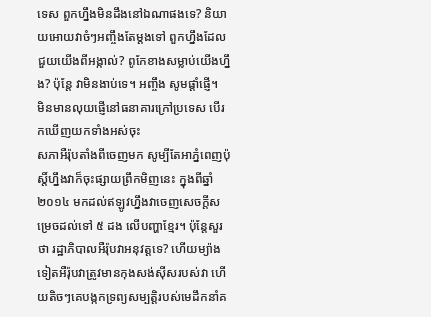ទេស ពួកហ្នឹងមិនដឹងនៅឯណាផងទេ? និយាយអោយវាចំៗអញ្ចឹងតែម្តងទៅ ពួកហ្នឹងដែលជួយយើងពីអង្កាល់? ពូកែខាងសម្លាប់យើងហ្នឹង? ប៉ុន្តែ វាមិនងាប់ទេ។ អញ្ចឹង សូមផ្តាំផ្ញើ។
មិនមានលុយផ្ញើនៅធនាគារក្រៅប្រទេស បើរកឃើញយកទាំងអស់ចុះ
សភាអឺរ៉ុបតាំងពីចេញមក សូម្បីតែអាភ្នំពេញប៉ុស្តិ៍ហ្នឹងវាក៏ចុះផ្សាយព្រឹកមិញនេះ ក្នុងពីឆ្នាំ ២០១៤ មកដល់ឥឡូវហ្នឹងវាចេញសេចក្តីសម្រេចដល់ទៅ ៥ ដង លើបញ្ហាខ្មែរ។ ប៉ុន្តែសួរថា រដ្ឋាភិបាលអឺរ៉ុបវាអនុវត្តទេ? ហើយម្យ៉ាងទៀតអឺរ៉ុបវាត្រូវមានកុងសង់ស៊ីសរបស់វា ហើយតិចៗគេបង្កកទ្រព្យសម្បត្តិរបស់មេដឹកនាំគ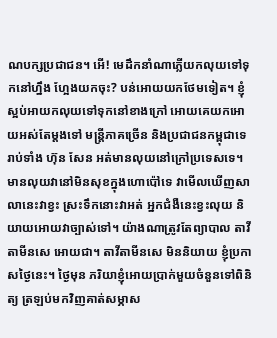ណបក្សប្រជាជន។ អើ! មេដឹកនាំណាភ្លើយកលុយទៅទុកនៅហ្នឹង ហ្អែងយកចុះ? បន់អោយយកថែមទៀត។ ខ្ញុំស្អប់អាយកលុយទៅទុកនៅខាងក្រៅ អោយគេយកអោយអស់តែម្តងទៅ មន្ត្រីភាគច្រើន និងប្រជាជនកម្ពុជាទេ រាប់ទាំង ហ៊ុន សែន អត់មានលុយនៅក្រៅប្រទេសទេ។
មានលុយវានៅមិនសុខក្នុងហោប៉ៅទេ វាមើលឃើញសាលានេះវាខ្វះ ស្រះទឹកនោះវាអត់ អ្នកជំងឺនេះខ្វះលុយ និយាយអោយវាច្បាស់ទៅ។ យ៉ាងណាត្រូវតែព្យាបាល តាវីតាមីនសេ អោយជា។ តាវីតាមីនសេ មិននិយាយ ខ្ញុំប្រកាសថ្ងៃនេះ។ ថ្ងៃមុន ភរិយាខ្ញុំអោយប្រាក់មួយចំនួនទៅពិនិត្យ ត្រឡប់មកវិញគាត់សម្ភាស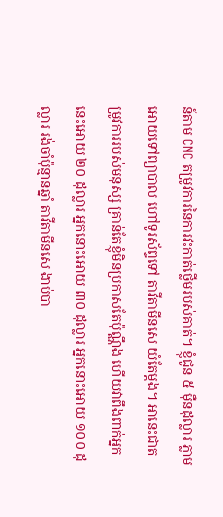ន៍តាម CNC តម្រូវការនៃការវះកាត់ថ្លើមរបស់គាត់។ ខ្ញុំជូន ៥ ម៉ឺនដុល្លារ ភ្លាមអោយទៅព្យាបាល ហៅទូរស័ព្ទទៅ តាវីតាមីនសេ យំតែម្តង។ អានេះជាតម្រូវការរបស់មនុស្ស គ្រាន់តែខ្ញុំមិនប្រកាសតែប៉ុណ្ណឹង ហើយវាពឹងពាក់អ្នកនេះអោយ ២០ ដុល្លារ អ្នកនោះអោយ ៣០ ដុល្លារ អ្នកនោះអោយ ១០០ ដុល្លារ រង់ចាំប៉ុន្មានឆ្នាំ តាវីតាមីនសេ ងាប់បា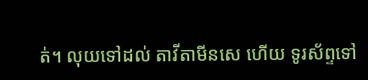ត់។ លុយទៅដល់ តាវីតាមីនសេ ហើយ ទូរស័ព្ទទៅ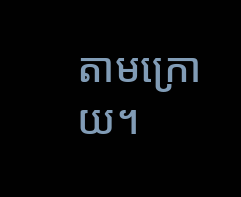តាមក្រោយ។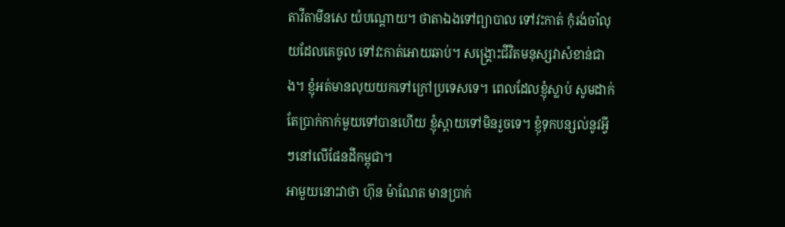តាវីតាមីនសេ យំបណ្តោយ។ ថាតាឯងទៅព្យាបាល ទៅវះកាត់ កុំរង់ចាំលុយដែលគេចូល ទៅវះកាត់អោយឆាប់។ សង្គ្រោះជីវិតមនុស្សវាសំខាន់ជាង។ ខ្ញុំអត់មានលុយយកទៅក្រៅប្រទេសទេ។ ពេលដែលខ្ញុំស្លាប់ សូមដាក់តែប្រាក់កាក់មួយទៅបានហើយ ខ្ញុំស្ពាយទៅមិនរួចទេ។ ខ្ញុំទុកបន្សល់នូវអ្វីៗនៅលើផែនដីកម្ពុជា។
អាមួយនោះវាថា ហ៊ុន ម៉ាណែត មានប្រាក់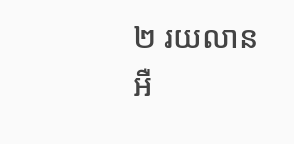២ រយលានអឺ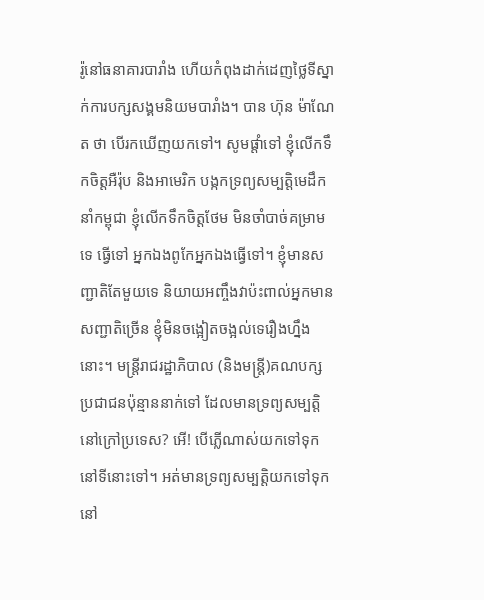រ៉ូនៅធនាគារបារាំង ហើយកំពុងដាក់ដេញថ្លៃទីស្នាក់ការបក្សសង្គមនិយមបារាំង។ បាន ហ៊ុន ម៉ាណែត ថា បើរកឃើញយកទៅ។ សូមផ្តាំទៅ ខ្ញុំលើកទឹកចិត្តអឺរ៉ុប និងអាមេរិក បង្កកទ្រព្យសម្បត្តិមេដឹកនាំកម្ពុជា ខ្ញុំលើកទឹកចិត្តថែម មិនចាំបាច់គម្រាមទេ ធ្វើទៅ អ្នកឯងពូកែអ្នកឯងធ្វើទៅ។ ខ្ញុំមានសញ្ជាតិតែមួយទេ និយាយអញ្ចឹងវាប៉ះពាល់អ្នកមានសញ្ជាតិច្រើន ខ្ញុំមិនចង្អៀតចង្អល់ទេរឿងហ្នឹងនោះ។ មន្ត្រីរាជរដ្ឋាភិបាល (និងមន្ត្រី)គណបក្សប្រជាជនប៉ុន្មាននាក់ទៅ ដែលមានទ្រព្យសម្បត្តិនៅក្រៅប្រទេស? អើ! បើភ្លើណាស់យកទៅទុកនៅទីនោះទៅ។ អត់មានទ្រព្យសម្បត្តិយកទៅទុកនៅ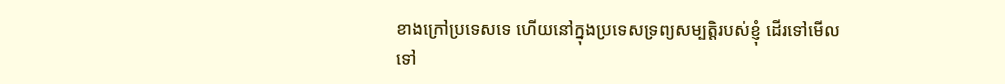ខាងក្រៅប្រទេសទេ ហើយនៅក្នុងប្រទេសទ្រព្យសម្បត្តិរបស់ខ្ញុំ ដើរទៅមើលទៅ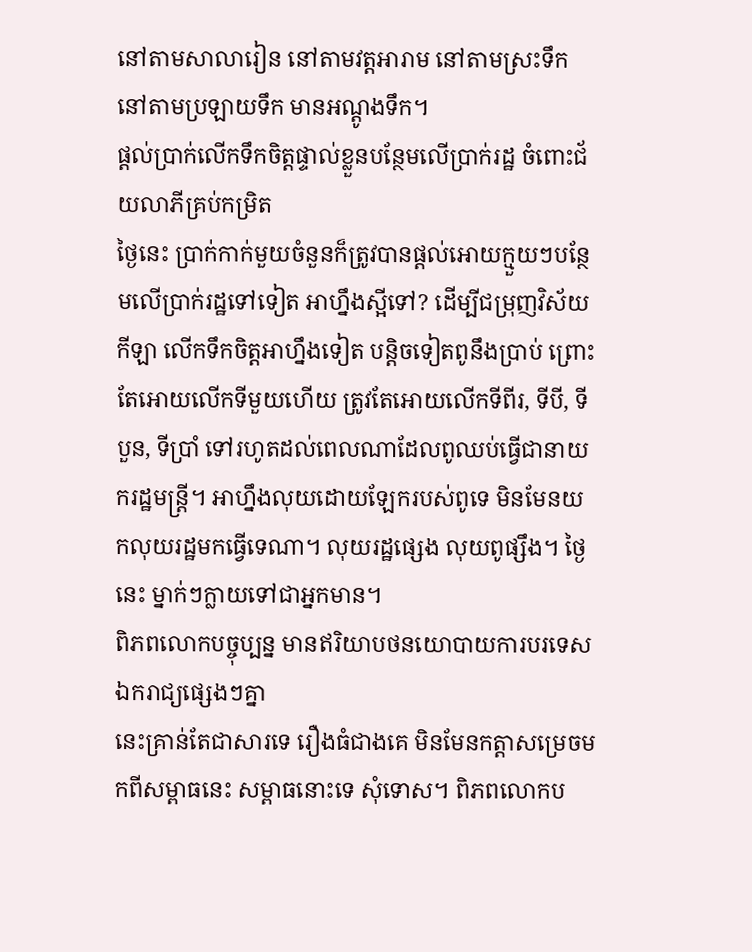នៅតាមសាលារៀន នៅតាមវត្តអារាម នៅតាមស្រះទឹក នៅតាមប្រឡាយទឹក មានអណ្តូងទឹក។
ផ្តល់ប្រាក់លើកទឹកចិត្តផ្ទាល់ខ្លួនបន្ថែមលើប្រាក់រដ្ឋ ចំពោះជ័យលាភីគ្រប់កម្រិត
ថ្ងៃនេះ ប្រាក់កាក់មួយចំនួនក៏ត្រូវបានផ្តល់អោយក្មួយៗបន្ថែមលើប្រាក់រដ្ឋទៅទៀត អាហ្នឹងស្អីទៅ? ដើម្បីជម្រុញវិស័យកីឡា លើកទឹកចិត្តអាហ្នឹងទៀត បន្តិចទៀតពូនឹងប្រាប់ ព្រោះតែអោយលើកទីមួយហើយ ត្រូវតែអោយលើកទីពីរ, ទីបី, ទីបួន, ទីប្រាំ ទៅរហូតដល់ពេលណាដែលពូឈប់ធ្វើជានាយករដ្ឋមន្ត្រី។ អាហ្នឹងលុយដោយឡែករបស់ពូទេ មិនមែនយកលុយរដ្ឋមកធ្វើទេណា។ លុយរដ្ឋផ្សេង លុយពូផ្សឹង។ ថ្ងៃនេះ ម្នាក់ៗក្លាយទៅជាអ្នកមាន។
ពិភពលោកបច្ចុប្បន្ន មានឥរិយាបថនយោបាយការបរទេសឯករាជ្យផ្សេងៗគ្នា
នេះគ្រាន់តែជាសារទេ រឿងធំជាងគេ មិនមែនកត្តាសម្រេចមកពីសម្ពាធនេះ សម្ពាធនោះទេ សុំទោស។ ពិភពលោកប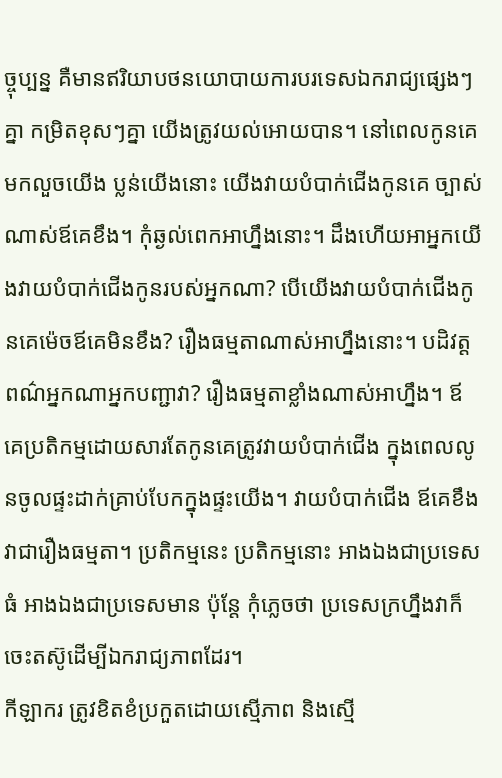ច្ចុប្បន្ន គឺមានឥរិយាបថនយោបាយការបរទេសឯករាជ្យផ្សេងៗគ្នា កម្រិតខុសៗគ្នា យើងត្រូវយល់អោយបាន។ នៅពេលកូនគេមកលួចយើង ប្លន់យើងនោះ យើងវាយបំបាក់ជើងកូនគេ ច្បាស់ណាស់ឪគេខឹង។ កុំឆ្ងល់ពេកអាហ្នឹងនោះ។ ដឹងហើយអាអ្នកយើងវាយបំបាក់ជើងកូនរបស់អ្នកណា? បើយើងវាយបំបាក់ជើងកូនគេម៉េចឪគេមិនខឹង? រឿងធម្មតាណាស់អាហ្នឹងនោះ។ បដិវត្តពណ៌អ្នកណាអ្នកបញ្ជាវា? រឿងធម្មតាខ្លាំងណាស់អាហ្នឹង។ ឪគេប្រតិកម្មដោយសារតែកូនគេត្រូវវាយបំបាក់ជើង ក្នុងពេលលូនចូលផ្ទះដាក់គ្រាប់បែកក្នុងផ្ទះយើង។ វាយបំបាក់ជើង ឪគេខឹងវាជារឿងធម្មតា។ ប្រតិកម្មនេះ ប្រតិកម្មនោះ អាងឯងជាប្រទេសធំ អាងឯងជាប្រទេសមាន ប៉ុន្តែ កុំភ្លេចថា ប្រទេសក្រហ្នឹងវាក៏ចេះតស៊ូដើម្បីឯករាជ្យភាពដែរ។
កីឡាករ ត្រូវខិតខំប្រកួតដោយស្មើភាព និងស្មើ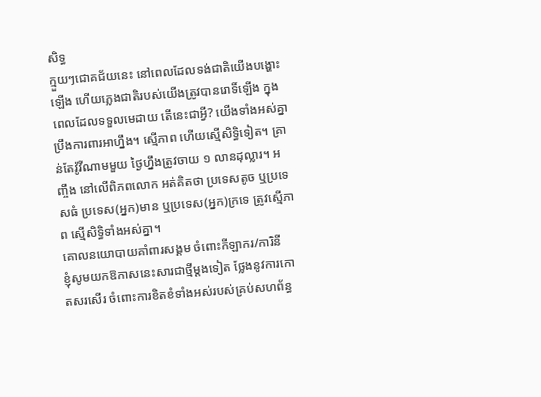សិទ្ធ
ក្មួយៗជោគជ័យនេះ នៅពេលដែលទង់ជាតិយើងបង្ហោះឡើង ហើយភ្លេងជាតិរបស់យើងត្រូវបានរោទិ៍ឡើង ក្នុងពេលដែលទទួលមេដាយ តើនេះជាអ្វី? យើងទាំងអស់គ្នាប្រឹងការពារអាហ្នឹង។ ស្មើភាព ហើយស្មើសិទ្ធិទៀត។ គ្រាន់តែវ៉ូវីណាមមួយ ថ្ងៃហ្នឹងត្រូវចាយ ១ លានដុល្លារ។ អញ្ចឹង នៅលើពិភពលោក អត់គិតថា ប្រទេសតូច ឬប្រទេសធំ ប្រទេស(អ្នក)មាន ឬប្រទេស(អ្នក)ក្រទេ ត្រូវស្មើភាព ស្មើសិទ្ធិទាំងអស់គ្នា។
គោលនយោបាយគាំពារសង្គម ចំពោះកីឡាករ/ការិនី
ខ្ញុំសូមយកឱកាសនេះសារជាថ្មីម្តងទៀត ថ្លែងនូវការកោតសរសើរ ចំពោះការខិតខំទាំងអស់របស់គ្រប់សហព័ន្ធ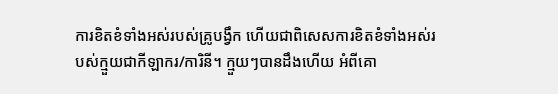ការខិតខំទាំងអស់របស់គ្រូបង្វឹក ហើយជាពិសេសការខិតខំទាំងអស់របស់ក្មួយជាកីឡាករ/ការិនី។ ក្មួយៗបានដឹងហើយ អំពីគោ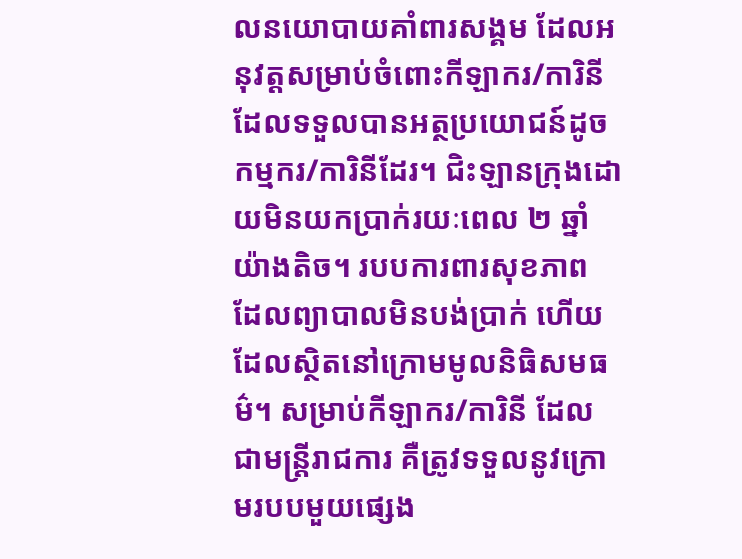លនយោបាយគាំពារសង្គម ដែលអនុវត្តសម្រាប់ចំពោះកីឡាករ/ការិនី ដែលទទួលបានអត្ថប្រយោជន៍ដូចកម្មករ/ការិនីដែរ។ ជិះឡានក្រុងដោយមិនយកប្រាក់រយៈពេល ២ ឆ្នាំ យ៉ាងតិច។ របបការពារសុខភាព ដែលព្យាបាលមិនបង់ប្រាក់ ហើយដែលស្ថិតនៅក្រោមមូលនិធិសមធម៌។ សម្រាប់កីឡាករ/ការិនី ដែលជាមន្ត្រីរាជការ គឺត្រូវទទួលនូវក្រោមរបបមួយផ្សេង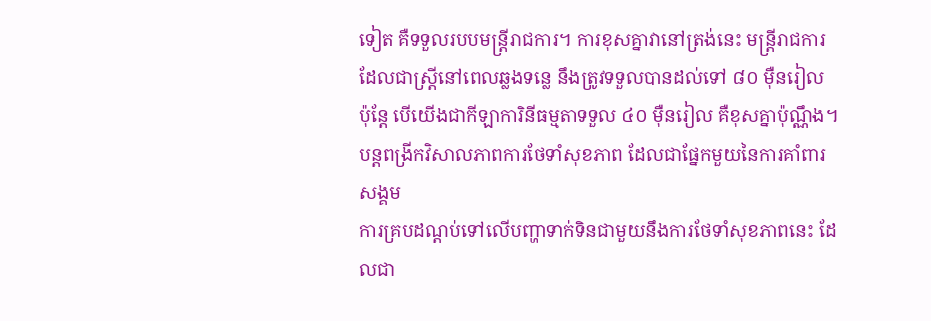ទៀត គឺទទួលរបបមន្ត្រីរាជការ។ ការខុសគ្នាវានៅត្រង់នេះ មន្ត្រីរាជការដែលជាស្ត្រីនៅពេលឆ្លងទន្លេ នឹងត្រូវទទួលបានដល់ទៅ ៨០ ម៉ឺនរៀល ប៉ុន្តែ បើយើងជាកីឡាការិនីធម្មតាទទួល ៤០ ម៉ឺនរៀល គឺខុសគ្នាប៉ុណ្ណឹង។
បន្តពង្រីកវិសាលភាពការថែទាំសុខភាព ដែលជាផ្នែកមួយនៃការគាំពារសង្គម
ការគ្របដណ្តប់ទៅលើបញ្ហាទាក់ទិនជាមួយនឹងការថែទាំសុខភាពនេះ ដែលជា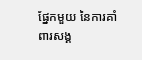ផ្នែកមួយ នៃការគាំពារសង្គ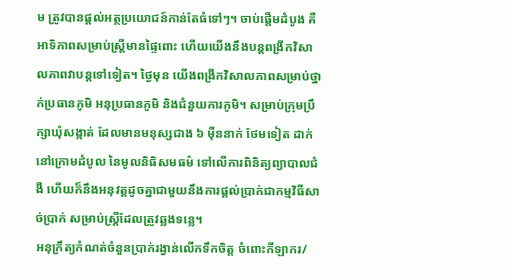ម ត្រូវបានផ្តល់អត្ថប្រយោជន៍កាន់តែធំទៅៗ។ ចាប់ផ្តើមដំបូង គឺអាទិភាពសម្រាប់ស្ត្រីមានផ្ទៃពោះ ហើយយើងនឹងបន្តពង្រីកវិសាលភាពវាបន្តទៅទៀត។ ថ្ងៃមុន យើងពង្រីកវិសាលភាពសម្រាប់ថ្នាក់ប្រធានភូមិ អនុប្រធានភូមិ និងជំនួយការភូមិ។ សម្រាប់ក្រុមប្រឹក្សាឃុំសង្កាត់ ដែលមានមនុស្សជាង ៦ ម៉ឺននាក់ ថែមទៀត ដាក់នៅក្រោមដំបូល នៃមូលនិធិសមធម៌ ទៅលើការពិនិត្យព្យាបាលជំងឺ ហើយក៏នឹងអនុវត្តដូចគ្នាជាមួយនឹងការផ្តល់ប្រាក់ជាកម្មវិធីសាច់ប្រាក់ សម្រាប់ស្ត្រីដែលត្រូវឆ្លងទន្លេ។
អនុក្រឹត្យកំណត់ចំនួនប្រាក់រង្វាន់លើកទឹកចិត្ត ចំពោះកីឡាករ/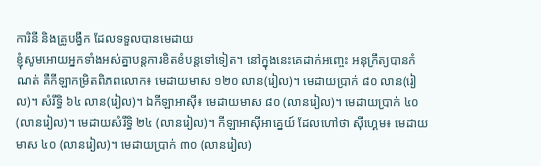ការិនី និងគ្រូបង្វឹក ដែលទទួលបានមេដាយ
ខ្ញុំសូមអោយអ្នកទាំងអស់គ្នាបន្តការខិតខំបន្តទៅទៀត។ នៅក្នុងនេះគេដាក់អញ្ចេះ អនុក្រឹត្យបានកំណត់ គឺកីឡាកម្រិតពិភពលោក៖ មេដាយមាស ១២០ លាន(រៀល)។ មេដាយប្រាក់ ៨០ លាន(រៀល)។ សំរឹទ្ធិ ៦៤ លាន(រៀល)។ ឯកីឡាអាស៊ី៖ មេដាយមាស ៨០ (លានរៀល)។ មេដាយប្រាក់ ៤០ (លានរៀល)។ មេដាយសំរឹទ្ធិ ២៤ (លានរៀល)។ កីឡាអាស៊ីអាគ្នេយ៍ ដែលហៅថា ស៊ីហ្គេម៖ មេដាយមាស ៤០ (លានរៀល)។ មេដាយប្រាក់ ៣០ (លានរៀល)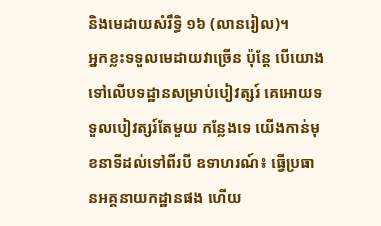និងមេដាយសំរឹទ្ធិ ១៦ (លានរៀល)។
អ្នកខ្លះទទួលមេដាយវាច្រើន ប៉ុន្តែ បើយោងទៅលើបទដ្ឋានសម្រាប់បៀវត្សរ៍ គេអោយទទួលបៀវត្សរ៍តែមួយ កន្លែងទេ យើងកាន់មុខនាទីដល់ទៅពីរបី ឧទាហរណ៍៖ ធ្វើប្រធានអគ្គនាយកដ្ឋានផង ហើយ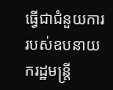ធ្វើជាជំនួយការរបស់ឧបនាយករដ្ឋមន្ត្រី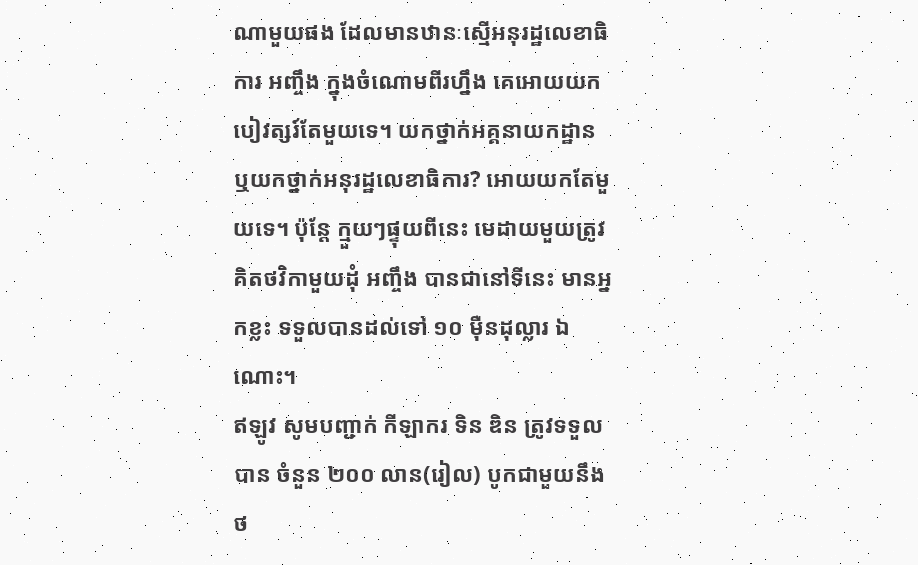ណាមួយផង ដែលមានឋានៈស្មើអនុរដ្ឋលេខាធិការ អញ្ចឹង ក្នុងចំណោមពីរហ្នឹង គេអោយយកបៀវត្សរ៍តែមួយទេ។ យកថ្នាក់អគ្គនាយកដ្ឋាន ឬយកថ្នាក់អនុរដ្ឋលេខាធិការ? អោយយកតែមួយទេ។ ប៉ុន្តែ ក្មួយៗផ្ទុយពីនេះ មេដាយមួយត្រូវគិតថវិកាមួយដុំ អញ្ចឹង បានជានៅទីនេះ មានអ្នកខ្លះ ទទួលបានដល់ទៅ ១០ ម៉ឺនដុល្លារ ឯណោះ។
ឥឡូវ សូមបញ្ជាក់ កីឡាករ ទិន ឌិន ត្រូវទទួលបាន ចំនួន ២០០ លាន(រៀល) បូកជាមួយនឹងថ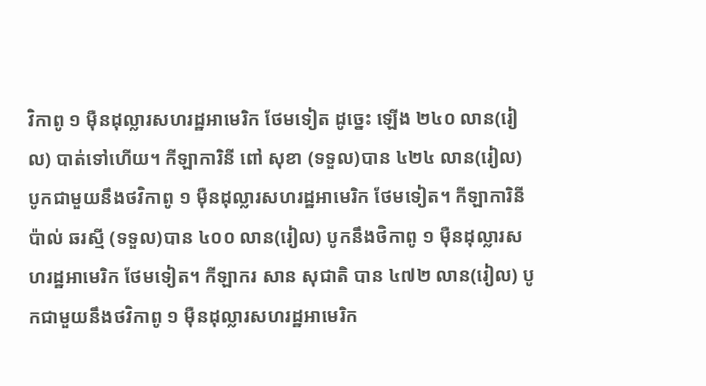វិកាពូ ១ ម៉ឺនដុល្លារសហរដ្ឋអាមេរិក ថែមទៀត ដូច្នេះ ឡើង ២៤០ លាន(រៀល) បាត់ទៅហើយ។ កីឡាការិនី ពៅ សុខា (ទទួល)បាន ៤២៤ លាន(រៀល) បូកជាមួយនឹងថវិកាពូ ១ ម៉ឺនដុល្លារសហរដ្ឋអាមេរិក ថែមទៀត។ កីឡាការិនី ប៉ាល់ ឆរស្មី (ទទួល)បាន ៤០០ លាន(រៀល) បូកនឹងថិកាពូ ១ ម៉ឺនដុល្លារសហរដ្ឋអាមេរិក ថែមទៀត។ កីឡាករ សាន សុជាតិ បាន ៤៧២ លាន(រៀល) បូកជាមួយនឹងថវិកាពូ ១ ម៉ឺនដុល្លារសហរដ្ឋអាមេរិក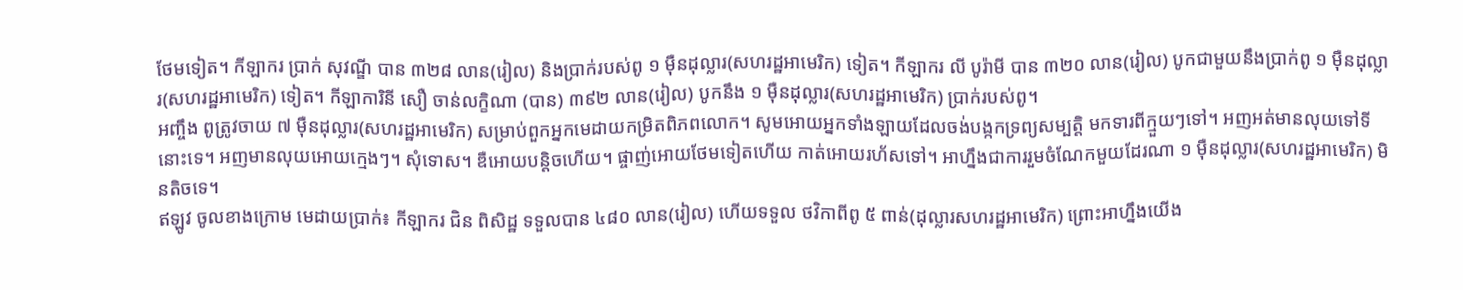ថែមទៀត។ កីឡាករ ប្រាក់ សុវណ្ឌី បាន ៣២៨ លាន(រៀល) និងប្រាក់របស់ពូ ១ ម៉ឺនដុល្លារ(សហរដ្ឋអាមេរិក) ទៀត។ កីឡាករ លី បូរ៉ាមី បាន ៣២០ លាន(រៀល) បូកជាមួយនឹងប្រាក់ពូ ១ ម៉ឺនដុល្លារ(សហរដ្ឋអាមេរិក) ទៀត។ កីឡាការិនី សឿ ចាន់លក្ខិណា (បាន) ៣៩២ លាន(រៀល) បូកនឹង ១ ម៉ឺនដុល្លារ(សហរដ្ឋអាមេរិក) ប្រាក់របស់ពូ។
អញ្ចឹង ពូត្រូវចាយ ៧ ម៉ឺនដុល្លារ(សហរដ្ឋអាមេរិក) សម្រាប់ពួកអ្នកមេដាយកម្រិតពិភពលោក។ សូមអោយអ្នកទាំងឡាយដែលចង់បង្កកទ្រព្យសម្បត្តិ មកទារពីក្មួយៗទៅ។ អញអត់មានលុយទៅទីនោះទេ។ អញមានលុយអោយក្មេងៗ។ សុំទោស។ ឌឺអោយបន្តិចហើយ។ ផ្ចាញ់អោយថែមទៀតហើយ កាត់អោយរហ័សទៅ។ អាហ្នឹងជាការរួមចំណែកមួយដែរណា ១ ម៉ឺនដុល្លារ(សហរដ្ឋអាមេរិក) មិនតិចទេ។
ឥឡូវ ចូលខាងក្រោម មេដាយប្រាក់៖ កីឡាករ ជិន ពិសិដ្ឋ ទទួលបាន ៤៨០ លាន(រៀល) ហើយទទួល ថវិកាពីពូ ៥ ពាន់(ដុល្លារសហរដ្ឋអាមេរិក) ព្រោះអាហ្នឹងយើង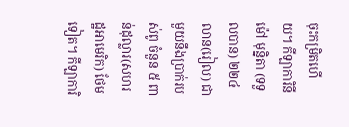ចុះកម្រិតហើយ។ កីឡាការិនី ម៉ៅ មុន្និតា (ទទួលបាន) ២២៤ លាន(រៀល) ជាមួយនឹងប្រាក់របស់ពូ ចំនួន ៥ ពាន់ដុល្លារ(សហរដ្ឋអាមេរិក) ថែមទៀត។ កីឡាការិ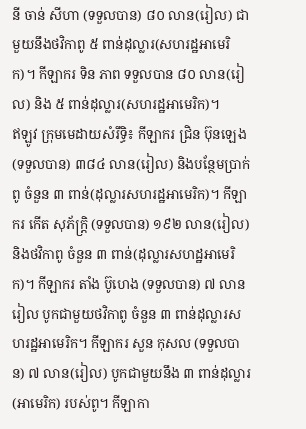នី ចាន់ សីហា (ទទួលបាន) ៨០ លាន(រៀល) ជាមួយនឹងថវិកាពូ ៥ ពាន់ដុល្លារ(សហរដ្ឋអាមេរិក)។ កីឡាករ ទិន ភាព ទទួលបាន ៨០ លាន(រៀល) និង ៥ ពាន់ដុល្លារ(សហរដ្ឋអាមេរិក)។
ឥឡូវ ក្រុមមេដាយសំរឹទ្ធិ៖ កីឡាករ ជ្រិន ប៊ុនឡេង (ទទួលបាន) ៣៨៤ លាន(រៀល) និងបន្ថែមប្រាក់ពូ ចំនួន ៣ ពាន់(ដុល្លារសហរដ្ឋអាមេរិក)។ កីឡាករ កើត សុភ័ក្ត្រិ (ទទួលបាន) ១៩២ លាន(រៀល) និងថវិកាពូ ចំនួន ៣ ពាន់(ដុល្លារសហដ្ឋអាមេរិក)។ កីឡាករ តាំង ប៊ូហេង (ទទួលបាន) ៧ លានរៀល បូកជាមួយថវិកាពូ ចំនួន ៣ ពាន់ដុល្លារសហរដ្ឋអាមេរិក។ កីឡាករ សួន កុសល (ទទួលបាន) ៧ លាន(រៀល) បូកជាមួយនឹង ៣ ពាន់ដុល្លារ(អាមេរិក) របស់ពូ។ កីឡាកា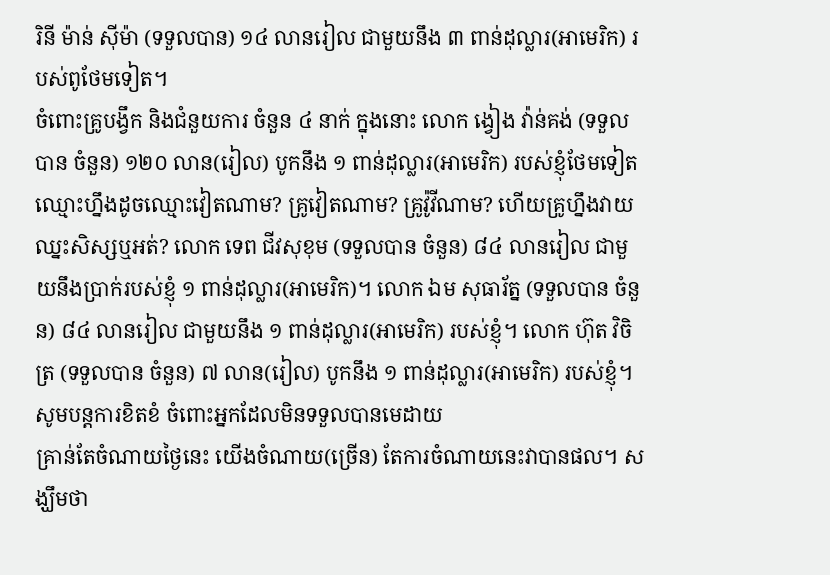រិនី ម៉ាន់ ស៊ីម៉ា (ទទួលបាន) ១៤ លានរៀល ជាមួយនឹង ៣ ពាន់ដុល្លារ(អាមេរិក) របស់ពូថែមទៀត។
ចំពោះគ្រូបង្វឹក និងជំនួយការ ចំនួន ៤ នាក់ ក្នុងនោះ លោក ង្វៀង វ៉ាន់គង់ (ទទួលបាន ចំនួន) ១២០ លាន(រៀល) បូកនឹង ១ ពាន់ដុល្លារ(អាមេរិក) របស់ខ្ញុំថែមទៀត ឈ្មោះហ្នឹងដូចឈ្មោះវៀតណាម? គ្រូវៀតណាម? គ្រូវ៉ូវីណាម? ហើយគ្រូហ្នឹងវាយឈ្នះសិស្សឬអត់? លោក ទេព ជីវសុខុម (ទទួលបាន ចំនួន) ៨៤ លានរៀល ជាមួយនឹងប្រាក់របស់ខ្ញុំ ១ ពាន់ដុល្លារ(អាមេរិក)។ លោក ឯម សុធារ័ត្ន (ទទួលបាន ចំនួន) ៨៤ លានរៀល ជាមួយនឹង ១ ពាន់ដុល្លារ(អាមេរិក) របស់ខ្ញុំ។ លោក ហ៊ុត វិចិត្រ (ទទួលបាន ចំនួន) ៧ លាន(រៀល) បូកនឹង ១ ពាន់ដុល្លារ(អាមេរិក) របស់ខ្ញុំ។
សូមបន្តការខិតខំ ចំពោះអ្នកដែលមិនទទួលបានមេដាយ
គ្រាន់តែចំណាយថ្ងៃនេះ យើងចំណាយ(ច្រើន) តែការចំណាយនេះវាបានផល។ សង្ឃឹមថា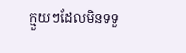ក្មួយៗដែលមិនទទួ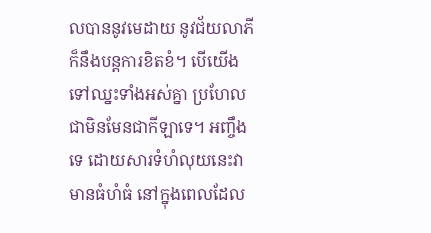លបាននូវមេដាយ នូវជ័យលាភី ក៏នឹងបន្តការខិតខំ។ បើយើងទៅឈ្នះទាំងអស់គ្នា ប្រហែលជាមិនមែនជាកីឡាទេ។ អញ្ចឹងទេ ដោយសារទំហំលុយនេះវាមានធំហំធំ នៅក្នុងពេលដែល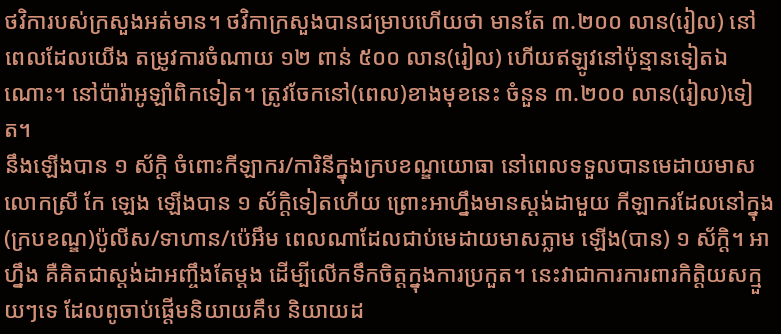ថវិការបស់ក្រសួងអត់មាន។ ថវិកាក្រសួងបានជម្រាបហើយថា មានតែ ៣.២០០ លាន(រៀល) នៅពេលដែលយើង តម្រូវការចំណាយ ១២ ពាន់ ៥០០ លាន(រៀល) ហើយឥឡូវនៅប៉ុន្មានទៀតឯណោះ។ នៅប៉ារ៉ាអូឡាំពិកទៀត។ ត្រូវចែកនៅ(ពេល)ខាងមុខនេះ ចំនួន ៣.២០០ លាន(រៀល)ទៀត។
នឹងឡើងបាន ១ ស័ក្តិ ចំពោះកីឡាករ/ការិនីក្នុងក្របខណ្ឌយោធា នៅពេលទទួលបានមេដាយមាស
លោកស្រី កែ ឡេង ឡើងបាន ១ ស័ក្តិទៀតហើយ ព្រោះអាហ្នឹងមានស្តង់ដាមួយ កីឡាករដែលនៅក្នុង(ក្របខណ្ឌ)ប៉ូលីស/ទាហាន/ប៉េអឹម ពេលណាដែលជាប់មេដាយមាសភ្លាម ឡើង(បាន) ១ ស័ក្តិ។ អាហ្នឹង គឺគិតជាស្តង់ដាអញ្ចឹងតែម្តង ដើម្បីលើកទឹកចិត្តក្នុងការប្រកួត។ នេះវាជាការការពារកិត្តិយសក្មួយៗទេ ដែលពូចាប់ផ្តើមនិយាយគឹប និយាយដ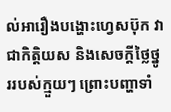ល់អារឿងបង្ហោះហ្វេសប៊ុក វាជាកិត្តិយស និងសេចក្តីថ្លៃថ្នូររបស់ក្មួយៗ ព្រោះបញ្ហាទាំ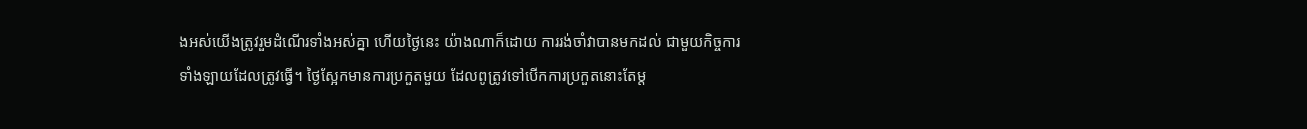ងអស់យើងត្រូវរួមដំណើរទាំងអស់គ្នា ហើយថ្ងៃនេះ យ៉ាងណាក៏ដោយ ការរង់ចាំវាបានមកដល់ ជាមួយកិច្ចការទាំងឡាយដែលត្រូវធ្វើ។ ថ្ងៃស្អែកមានការប្រកួតមួយ ដែលពូត្រូវទៅបើកការប្រកួតនោះតែម្ត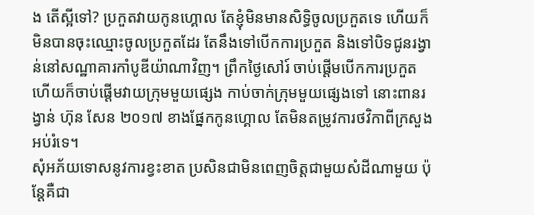ង តើស្អីទៅ? ប្រកួតវាយកូនហ្គោល តែខ្ញុំមិនមានសិទ្ធិចូលប្រកួតទេ ហើយក៏មិនបានចុះឈ្មោះចូលប្រកួតដែរ តែនឹងទៅបើកការប្រកួត និងទៅបិទជូនរង្វាន់នៅសណ្ឋាគារកាំបូឌីយ៉ាណាវិញ។ ព្រឹកថ្ងៃសៅរ៍ ចាប់ផ្តើមបើកការប្រកួត ហើយក៏ចាប់ផ្តើមវាយក្រុមមួយផ្សេង កាប់ចាក់ក្រុមមួយផ្សេងទៅ នោះពានរង្វាន់ ហ៊ុន សែន ២០១៧ ខាងផ្នែកកូនហ្គោល តែមិនតម្រូវការថវិកាពីក្រសួងអប់រំទេ។
សុំអភ័យទោសនូវការខ្វះខាត ប្រសិនជាមិនពេញចិត្តជាមួយសំដីណាមួយ ប៉ុន្តែគឺជា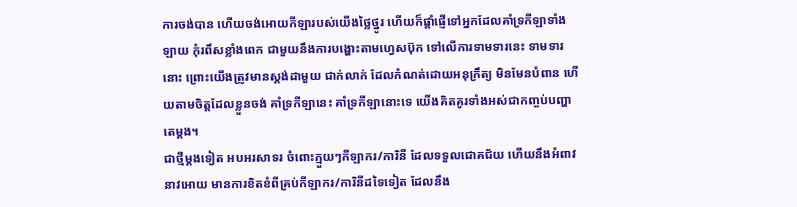ការចង់បាន ហើយចង់អោយកីឡារបស់យើងថ្លៃថ្នូរ ហើយក៏ផ្តាំផ្ញើទៅអ្នកដែលគាំទ្រកីឡាទាំងឡាយ កុំរពឹសខ្លាំងពេក ជាមួយនឹងការបង្ហោះតាមហ្វេសប៊ុក ទៅលើការទាមទារនេះ ទាមទារនោះ ព្រោះយើងត្រូវមានស្តង់ដាមួយ ជាក់លាក់ ដែលកំណត់ដោយអនុក្រឹត្យ មិនមែនបំពាន ហើយតាមចិត្តដែលខ្លួនចង់ គាំទ្រកីឡានេះ គាំទ្រកីឡានោះទេ យើងគិតគូរទាំងអស់ជាកញ្ចប់បញ្ហាតេម្តង។
ជាថ្មីម្តងទៀត អបអរសាទរ ចំពោះក្មួយៗកីឡាករ/ការិនី ដែលទទួលជោគជ័យ ហើយនឹងអំពាវនាវអោយ មានការខិតខំពីគ្រប់កីឡាករ/ការិនីដទៃទៀត ដែលនឹង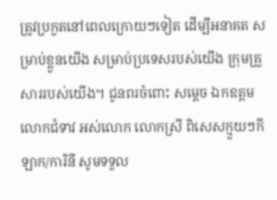ត្រូវប្រកួតនៅពេលក្រោយៗទៀត ដើម្បីអនាគត សម្រាប់ខ្លួនយើង សម្រាប់ប្រទេសរបស់យើង ក្រុមគ្រួសាររបស់យើង។ ជូនពរចំពោះ សម្តេច ឯកឧត្តម លោកជំទាវ អស់លោក លោកស្រី ពិសេសក្មួយៗកីឡាក/ការិនី សូមទទួល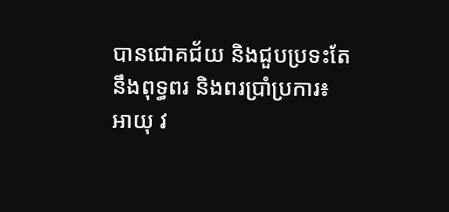បានជោគជ័យ និងជួបប្រទះតែ នឹងពុទ្ធពរ និងពរប្រាំប្រការ៖ អាយុ វ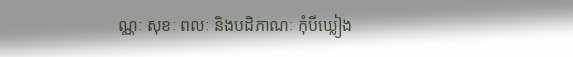ណ្ណៈ សុខៈ ពលៈ និងបដិភាណៈ កុំបីឃ្លៀង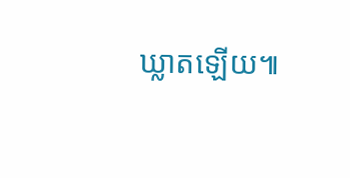ឃ្លាតឡើយ៕